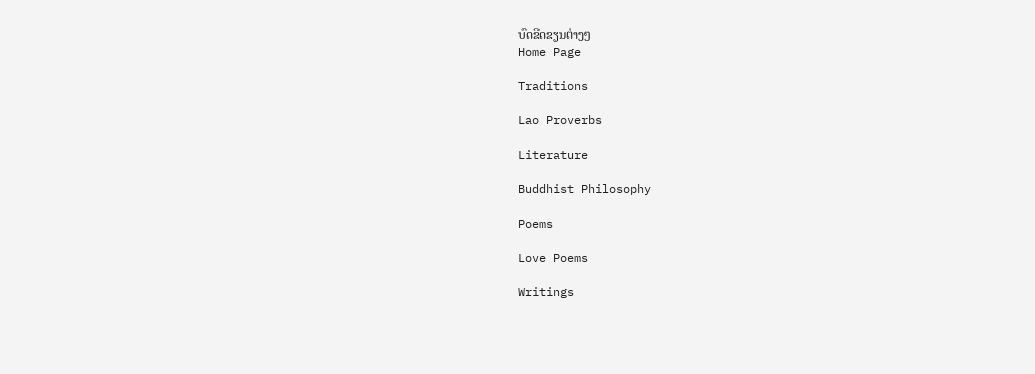ບົດຂີດຂຽນຕ່າງໆ
Home Page

Traditions

Lao Proverbs

Literature

Buddhist Philosophy

Poems

Love Poems

Writings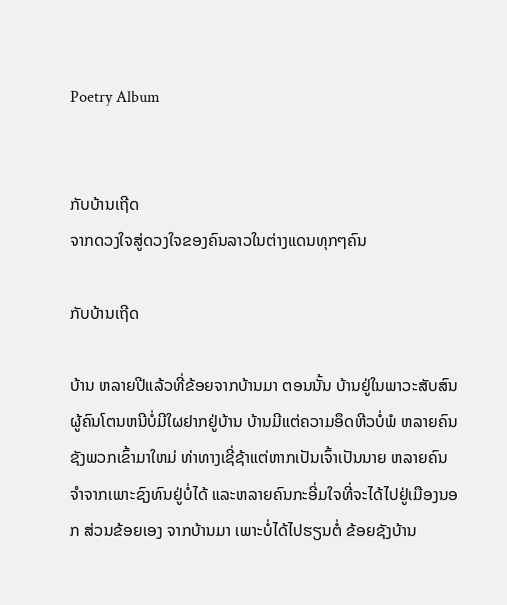Poetry Album


ກັບບ້ານເຖີດ
ຈາກດວງໃຈສູ່ດວງໃຈຂອງຄົນລາວໃນຕ່າງແດນທຸກໆຄົນ

ກັບບ້ານເຖີດ

ບ້ານ ຫລາຍປີແລ້ວທີ່ຂ້ອຍຈາກບ້ານມາ ຕອນນັ້ນ ບ້ານຢູ່ໃນພາວະສັບສົນ ຜູ້ຄົນໂຕນຫນີບໍ່ມີໃຜຢາກຢູ່ບ້ານ ບ້ານມີແຕ່ຄວາມອຶດຫີວບໍ່ພໍ ຫລາຍຄົນຊັງພວກເຂົ້າມາໃຫມ່ ທ່າທາງເຊີ່ຊ້າແຕ່ຫາກເປັນເຈົ້າເປັນນາຍ ຫລາຍຄົນຈໍາຈາກເພາະຊົງທົນຢູ່ບໍ່ໄດ້ ແລະຫລາຍຄົນກະອີ່ມໃຈທີ່ຈະໄດ້ໄປຢູ່ເມືອງນອກ ສ່ວນຂ້ອຍເອງ ຈາກບ້ານມາ ເພາະບໍ່ໄດ້ໄປຮຽນຕໍ່ ຂ້ອຍຊັງບ້ານ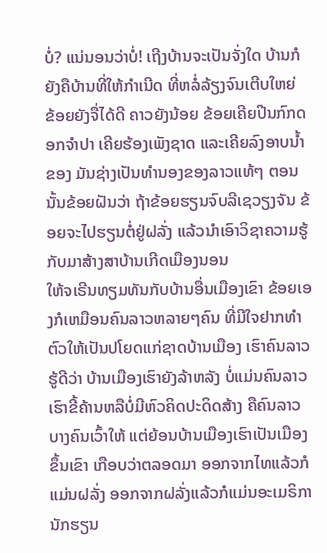ບໍ່? ແນ່ນອນວ່າບໍ່! ເຖີງບ້ານຈະເປັນຈັ່ງໃດ ບ້ານກໍຍັງຄືບ້ານທີ່ໃຫ້ກໍາເນີດ ທີ່ຫລໍ່ລ້ຽງຈົນເຕີບໃຫຍ່ ຂ້ອຍຍັງຈື່ໄດ້ດີ ຄາວຍັງນ້ອຍ ຂ້ອຍເຄີຍປີນກົກດອກຈໍາປາ ເຄີຍຮ້ອງເພັງຊາດ ແລະເຄີຍລົງອາບນໍ້າຂອງ ມັນຊ່າງເປັນທໍານອງຂອງລາວແທ້ໆ ຕອນນັ້ນຂ້ອຍຝັນວ່າ ຖ້າຂ້ອຍຮຽນຈົບລີເຊວຽງຈັນ ຂ້ອຍຈະໄປຮຽນຕໍ່ຢູ່ຝລັ່ງ ແລ້ວນໍາເອົາວິຊາຄວາມຮູ້ ກັບມາສ້າງສາບ້ານເກີດເມືອງນອນ
ໃຫ້ຈເຣີນທຽມທັນກັບບ້ານອື່ນເມືອງເຂົາ ຂ້ອຍເອງກໍເຫມືອນຄົນລາວຫລາຍໆຄົນ ທີ່ມີໃຈຢາກທໍາຕົວໃຫ້ເປັນປໂຍດແກ່ຊາດບ້ານເມືອງ ເຮົາຄົນລາວຮູ້ດີວ່າ ບ້ານເມືອງເຮົາຍັງລ້າຫລັງ ບໍ່ແມ່ນຄົນລາວເຮົາຂີ້ຄ້ານຫລືບໍ່ມີຫົວຄິດປະດິດສ້າງ ຄືຄົນລາວບາງຄົນເວົ້າໃຫ້ ແຕ່ຍ້ອນບ້ານເມືອງເຮົາເປັນເມືອງຂຶ້ນເຂົາ ເກືອບວ່າຕລອດມາ ອອກຈາກໄທແລ້ວກໍແມ່ນຝລັ່ງ ອອກຈາກຝລັ່ງແລ້ວກໍແມ່ນອະເມຣິກາ ນັກຮຽນ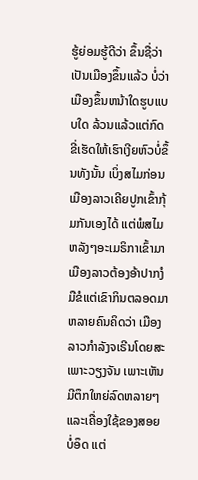ຮູ້ຍ່ອມຮູ້ດີວ່າ ຂຶ້ນຊື່ວ່າເປັນເມືອງຂຶ້ນແລ້ວ ບໍ່ວ່າເມືອງຂຶ້ນຫນ້າໃດຮູບແບບໃດ ລ້ວນແລ້ວແຕ່ກົດຂີ່ເຮັດໃຫ້ເຮົາເງີຍຫົວບໍ່ຂຶ້ນທັງນັ້ນ ເບິ່ງສໄມກ່ອນເມືອງລາວເຄີຍປູກເຂົ້າກຸ້ມກັນເອງໄດ້ ແຕ່ພໍສໄມຫລັງໆອະເມຣິກາເຂົ້າມາ ເມືອງລາວຕ້ອງອ້າປາກງໍມືຂໍແຕ່ເຂົາກິນຕລອດມາ ຫລາຍຄົນຄິດວ່າ ເມືອງລາວກໍາລັງຈເຣີນໂດຍສະເພາະວຽງຈັນ ເພາະເຫັນມີຕຶກໃຫຍ່ລົດຫລາຍໆແລະເຄື່ອງໃຊ້ຂອງສອຍບໍ່ອຶດ ແຕ່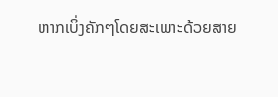ຫາກເບິ່ງຄັກໆໂດຍສະເພາະດ້ວຍສາຍ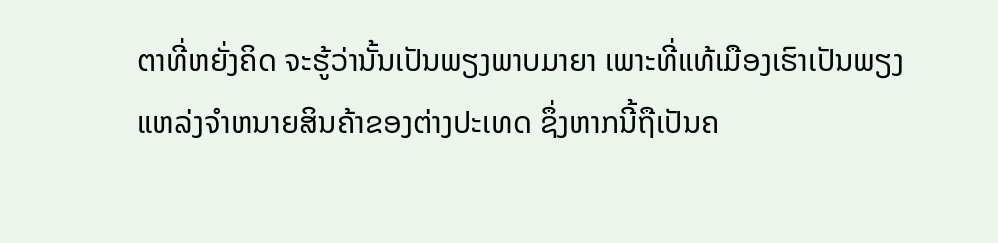ຕາທີ່ຫຍັ່ງຄິດ ຈະຮູ້ວ່ານັ້ນເປັນພຽງພາບມາຍາ ເພາະທີ່ແທ້ເມືອງເຮົາເປັນພຽງແຫລ່ງຈໍາຫນາຍສິນຄ້າຂອງຕ່າງປະເທດ ຊຶ່ງຫາກນີ້ຖືເປັນຄ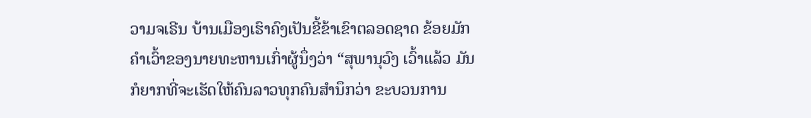ວາມຈເຣີນ ບ້ານເມືອງເຮົາຄົງເປັນຂີ້ຂ້າເຂົາຕລອດຊາດ ຂ້ອຍມັກຄໍາເວົ້າຂອງນາຍທະຫານເກົ່າຜູ້ນຶ່ງວ່າ “ສຸພານຸວົງ ເວົ້າແລ້ວ ມັນກໍຍາກທີ່ຈະເຮັດໃຫ້ຄົນລາວທຸກຄົນສໍານຶກວ່າ ຂະບວນການ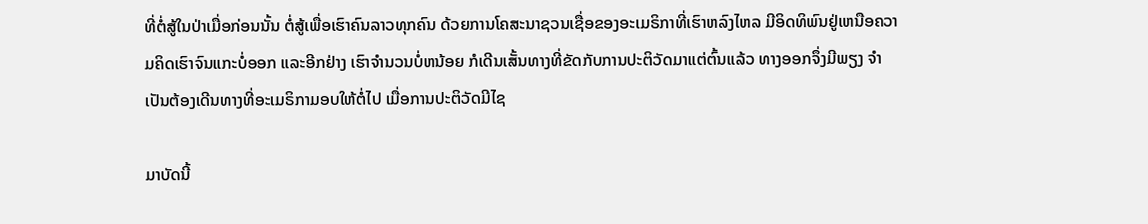ທີ່ຕໍ່ສູ້ໃນປ່າເມື່ອກ່ອນນັ້ນ ຕໍ່ສູ້ເພື່ອເຮົາຄົນລາວທຸກຄົນ ດ້ວຍການໂຄສະນາຊວນເຊື່ອຂອງອະເມຣິກາທີ່ເຮົາຫລົງໄຫລ ມີອິດທິພົນຢູ່ເຫນືອຄວາມຄິດເຮົາຈົນແກະບໍ່ອອກ ແລະອີກຢ່າງ ເຮົາຈໍານວນບໍ່ຫນ້ອຍ ກໍເດີນເສັ້ນທາງທີ່ຂັດກັບການປະຕິວັດມາແຕ່ຕົ້ນແລ້ວ ທາງອອກຈຶ່ງມີພຽງ ຈໍາເປັນຕ້ອງເດີນທາງທີ່ອະເມຣິກາມອບໃຫ້ຕໍ່ໄປ ເມື່ອການປະຕິວັດມີໄຊ

ມາບັດນີ້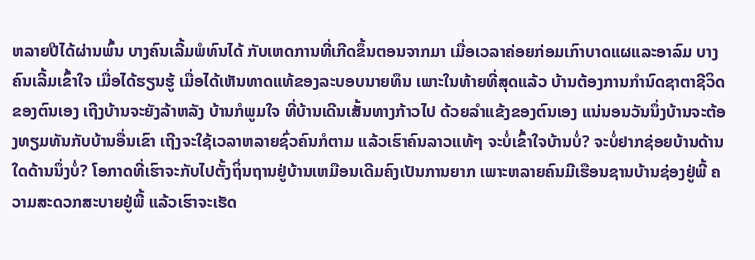ຫລາຍປີໄດ້ຜ່ານພົ້ນ ບາງຄົນເລີ້ມພໍທົນໄດ້ ກັບເຫດການທີ່ເກີດຂຶ້ນຕອນຈາກມາ ເມື່ອເວລາຄ່ອຍກ່ອມເກົາບາດແຜແລະອາລົມ ບາງຄົນເລີ້ມເຂົ້າໃຈ ເມື່ອໄດ້ຮຽນຮູ້ ເມື່ອໄດ້ເຫັນທາດແທ້ຂອງລະບອບນາຍທຶນ ເພາະໃນທ້າຍທີ່ສຸດແລ້ວ ບ້ານຕ້ອງການກໍານົດຊາຕາຊີວິດຂອງຕົນເອງ ເຖີງບ້ານຈະຍັງລ້າຫລັງ ບ້ານກໍພູມໃຈ ທີ່ບ້ານເດີນເສັ້ນທາງກ້າວໄປ ດ້ວຍລໍາແຂ້ງຂອງຕົນເອງ ແນ່ນອນວັນນຶ່ງບ້ານຈະຕ້ອງທຽມທັນກັບບ້ານອື່ນເຂົາ ເຖີງຈະໃຊ້ເວລາຫລາຍຊົ່ວຄົນກໍຕາມ ແລ້ວເຮົາຄົນລາວແທ້ໆ ຈະບໍ່ເຂົ້າໃຈບ້ານບໍ່? ຈະບໍ່ຢາກຊ່ອຍບ້ານດ້ານໃດດ້ານນຶ່ງບໍ່? ໂອກາດທີ່ເຮົາຈະກັບໄປຕັ້ງຖິ່ນຖານຢູ່ບ້ານເຫມືອນເດີມຄົງເປັນການຍາກ ເພາະຫລາຍຄົນມີເຮືອນຊານບ້ານຊ່ອງຢູ່ພີ້ ຄວາມສະດວກສະບາຍຢູ່ພີ້ ແລ້ວເຮົາຈະເຮັດ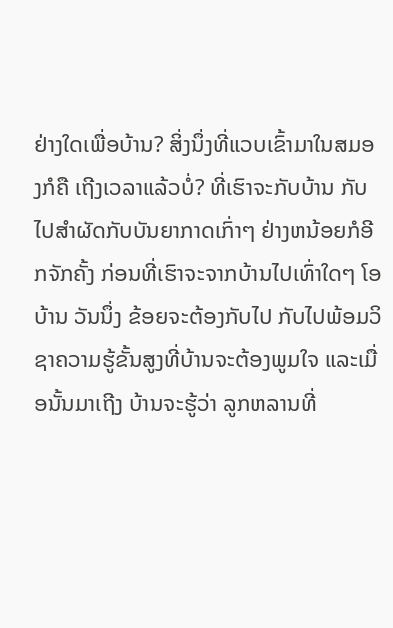ຢ່າງໃດເພື່ອບ້ານ? ສິ່ງນຶ່ງທີ່ແວບເຂົ້າມາໃນສມອງກໍຄື ເຖີງເວລາແລ້ວບໍ່? ທີ່ເຮົາຈະກັບບ້ານ ກັບໄປສໍາຜັດກັບບັນຍາກາດເກົ່າໆ ຢ່າງຫນ້ອຍກໍອີກຈັກຄັ້ງ ກ່ອນທີ່ເຮົາຈະຈາກບ້ານໄປເທົ່າໃດໆ ໂອບ້ານ ວັນນຶ່ງ ຂ້ອຍຈະຕ້ອງກັບໄປ ກັບໄປພ້ອມວິຊາຄວາມຮູ້ຂັ້ນສູງທີ່ບ້ານຈະຕ້ອງພູມໃຈ ແລະເມື່ອນັ້ນມາເຖີງ ບ້ານຈະຮູ້ວ່າ ລູກຫລານທີ່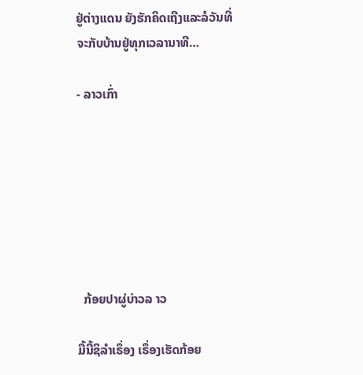ຢູ່ຕ່າງແດນ ຍັງຮັກຄິດເຖີງແລະລໍວັນທີ່ຈະກັບບ້ານຢູ່ທຸກເວລານາທີ…

- ລາວເກົ່າ







  ກ້ອຍປາຜູ່ບ່າວລ າວ

ມື້ນີ້ຊິລຳເຣຶ່ອງ ເຣຶ່ອງເຮັດກ້ອຍ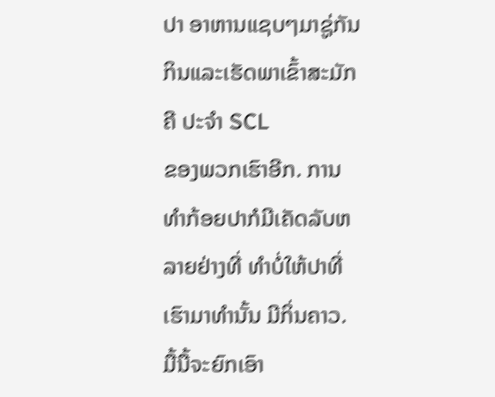ປາ ອາຫານແຊບໆມາຊູ່ກັນກິນແລະເຮັດພາເຂົ້າສະມັກຄີ ປະຈຳ SCL
ຂອງພວກເຮົາອີກ. ການທຳກ້ອຍປາກໍມີເຄັດລັບຫລາຍຢ່າງທີ່ ທຳບໍ່ໃຫ້ປາທີ່ເຮົາມາທຳນັ້ນ ມີກິ່ນຄາວ.
ມື້ນື້ຈະຍົກເອົາ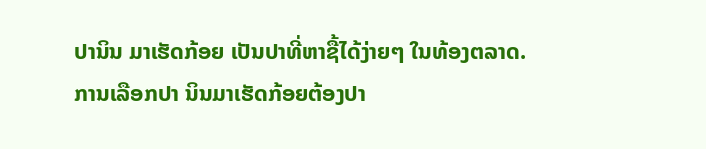ປານິນ ມາເຮັດກ້ອຍ ເປັນປາທີ່ຫາຊື້ໄດ້ງ່າຍໆ ໃນທ້ອງຕລາດ.
ການເລືອກປາ ນິນມາເຮັດກ້ອຍຕ້ອງປາ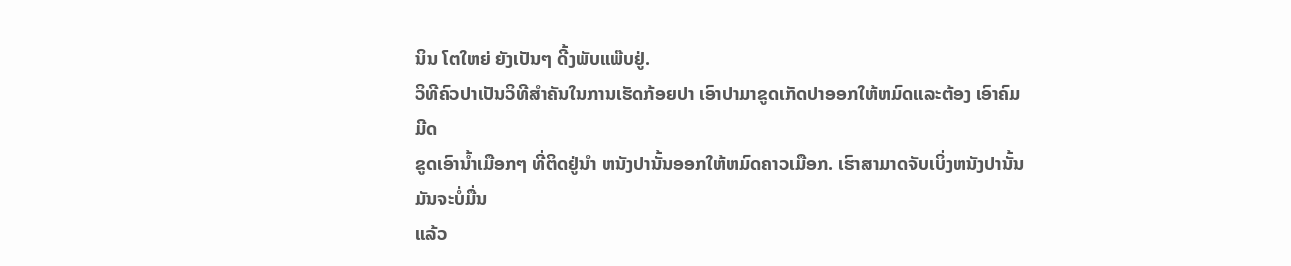ນິນ ໂຕໃຫຍ່ ຍັງເປັນໆ ດີ້ງພັບແພ໊ບຢູ່.
ວິທີຄົວປາເປັນວິທີສຳຄັນໃນການເຮັດກ້ອຍປາ ເອົາປາມາຂູດເກັດປາອອກໃຫ້ຫມົດແລະຕ້ອງ ເອົາຄົມມີດ
ຂູດເອົານ້ຳເມືອກໆ ທີ່ຕິດຢູ່ນຳ ຫນັງປານັ້ນອອກໃຫ້ຫມົດຄາວເມືອກ. ເຮົາສາມາດຈັບເບິ່ງຫນັງປານັ້ນ ມັນຈະບໍ່ມື່ນ
ແລ້ວ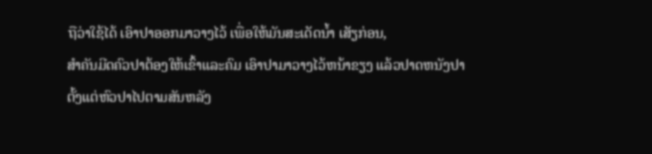ຖືວ່າໃຊ້ໄດ້ ເອົາປາອອກມາວາງໄວ້ ເພື່ອໃຫ້ມັນສະເດັດນ້ຳ ເສັຽກ່ອນ,
ສຳຄັນມີດຄົວປາຕ້ອງໃຫ້ເຂົ້າແລະຄົມ ເອົາປາມາວາງໄວ້ຫນ້າຂຽງ ແລ້ວປາດຫນັງປາ
ຕັ້ງແຕ່ຫົວປາໄປຕາມສັນຫລັງ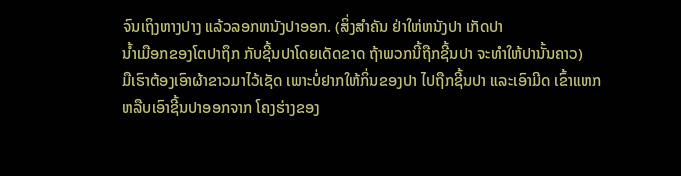ຈົນເຖິງຫາງປາງ ແລ້ວລອກຫນັງປາອອກ. (ສິ່ງສຳຄັນ ຢ່າໃຫ່ຫນັງປາ ເກັດປາ
ນ້ຳເມືອກຂອງໂຕປາຖຶກ ກັບຊີ້ນປາໂດຍເດັດຂາດ ຖ້າພວກນີ້ຖືກຊີ້ນປາ ຈະທຳໃຫ້ປານັ້ນຄາວ)
ມືເຮົາຕ້ອງເອົາຜ້າຂາວມາໄວ້ເຊັດ ເພາະບໍ່ຢາກໃຫ້ກິ່ນຂອງປາ ໄປຖືກຊີ້ນປາ ແລະເອົາມີດ ເຂົ້າແຫກ
ຫລືບເອົາຊີ້ນປາອອກຈາກ ໂຄງຮ່າງຂອງ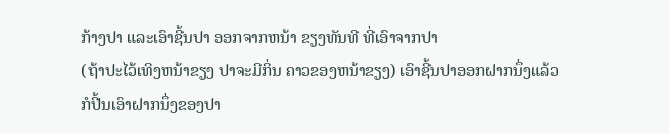ກ້າງປາ ແລະເອົາຊີ້ນປາ ອອກຈາກຫນ້າ ຂຽງທັນທີ ທີ່ເອົາຈາກປາ
(ຖ້າປະໄວ້ເທິງຫນ້າຂຽງ ປາຈະມີກິ່ນ ຄາວຂອງຫນ້າຂຽງ) ເອົາຊີ້ນປາອອກຝາກນຶ່ງແລ້ວ
ກໍປີ້ນເອົາຝາກນຶ່ງຂອງປາ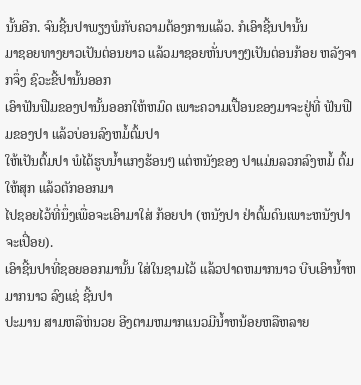ນັ້ນອີກ. ຈົນຊີ້ນປາພຽງພໍກັບຄວາມຕ້ອງການແລ້ວ. ກໍເອົາຊີ້ນປານັ້ນ
ມາຊອຍທາງຍາວເປັນຕ່ອນຍາວ ແລ້ວມາຊອຍຫັ່ນບາງໆເປັນຕ່ອນກ້ອຍ ຫລັງຈາກຈຶ່ງ ຊົວະຂີ້ປານັ້ນອອກ
ເອົາຟັນຟືມຂອງປານັ້ນອອກໃຫ້ຫມົດ ເພາະຄວາມເປື້ອນຂອງມາຈະຢູ່ທີ່ ຟັນຟືມຂອງປາ ແລ້ວບ່ອນລົງຫມໍ້ຕົ້ມປາ
ໃຫ້ເປັນຕົ້ມປາ ພໍໄດ້ຮູບນ້ຳແກງຮ້ອນໆ ແຕ່ຫນັງຂອງ ປາແມ່ນລວກລົງຫມໍ້ ຕົ້ມໃຫ້ສຸກ ແລ້ວຕັກອອກມາ
ໄປຊອຍໄວ້ທີ່ນຶ່ງເພື່ອຈະເອົາມາໃສ່ ກ້ອຍປາ (ຫນັງປາ ຢ່າຕົ້ມດົນເພາະຫນັງປາຈະເປື່ອຍ).
ເອົາຊີ້ນປາທີ່ຊອຍອອກມານັ້ນ ໃສ່ໃນຊາມໄວ້ ແລ້ວປາດຫມາກນາວ ບີບເອົານ້ຳຫມາກນາວ ລົງແຊ່ ຊີ້ນປາ
ປະມານ ສາມຫລືຫ່ນວຍ ອີງຕາມຫມາກແນວມີນ້ຳຫນ້ອຍຫລືຫລາຍ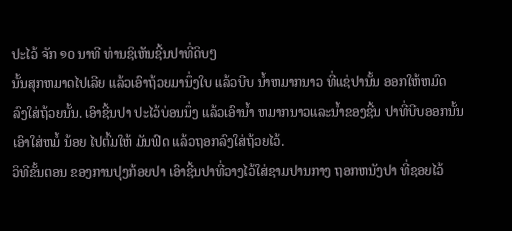ປະໄວ້ ຈັກ ໑໐ ນາທີ ທ່ານຊິເຫັນຊີ້ນປາທີ່ດິບໆ
ນັ້ນສຸກຫມາດໄປເລີຍ ແລ້ວເອົາຖ້ວຍມານຶ່ງໃບ ແລ້ວບີບ ນ້ຳຫມາກນາວ ທີ່ແຊ່ປານັ້ນ ອອກໃຫ້ຫມົດ
ລົງໃສ່ຖ້ວຍນັ້ນ. ເອົາຊີ້ນປາ ປະໄວ້ບ່ອນນຶ່ງ ແລ້ວເອົານ້ຳ ຫມາກນາວແລະນ້ຳຂອງຊີ້ນ ປາທີ່ບີບອອກນັ້ນ
ເອົາໃສ່ຫມໍ້ ນ້ອຍ ໄປຕົ້ມໃຫ້ ມັນຟົດ ແລ້ວຖອກລົງໃສ່ຖ້ວຍໄວ້.
ວິທີຂັ້ນຕອນ ຂອງການປຸງກ້ອຍປາ ເອົາຊີ້ນປາທີ່ວາງໄວ້ໃສ່ຊາມປານກາງ ຖອກຫນັງປາ ທີ່ຊອຍໄວ້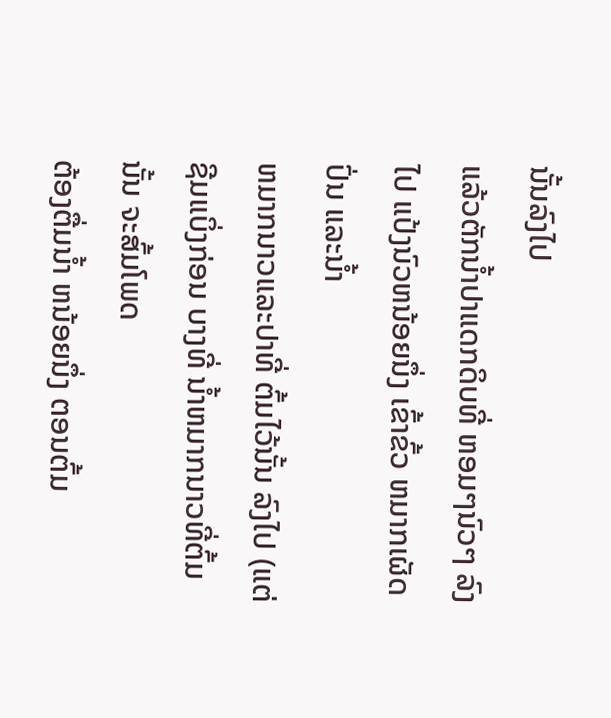ນັ້ນລົງໄປ
ແລ້ວຕັກນ້ຳປາແດກດິບທີ່ ຫອມໆນົວໆ ລົງໄປ ແປ້ງນົວຫນ້ອຍນຶ່ງ ເຂົ້າຂົ້ວ ຫມາກເຜັດປົ່ນ ແລະນ້ຳ
ຫມາກນາວແລະປາທີ່ ຕົ້ມໄວ້ນັ້ນ ລົງໄປ (ແຕ່ຊີມແບິ່ງກ່ອນ ບາງທີ່ ນ້ຳຫມາກນາວທີ່ຕົ້ມນັ້ນ ຈະສົ້ມໂພດ
ຕ້ອງຕື່ມນ້ຳ ຫນ້ອຍນຶ່ງ ຕອນຕົ້ມ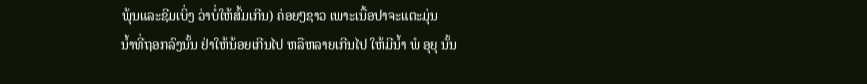ພຸ້ນແລະຊີມເບິ່ງ ວ່າບໍ່ໃຫ້ສົ້ມເກີນ) ຄ່ອຍໆຊາວ ເພາະເນື້ອປາຈະແຕະມຸ່ນ
ນ້ຳທີ່ຖອກລົງນັ້ນ ຢ່າໃຫ້ນ້ອຍເກີນໄປ ຫລືຫລາຍເກີນໄປ ໃຫ້ມີນ້ຳ ພໍ ອຸຍຸ ນັ້ນ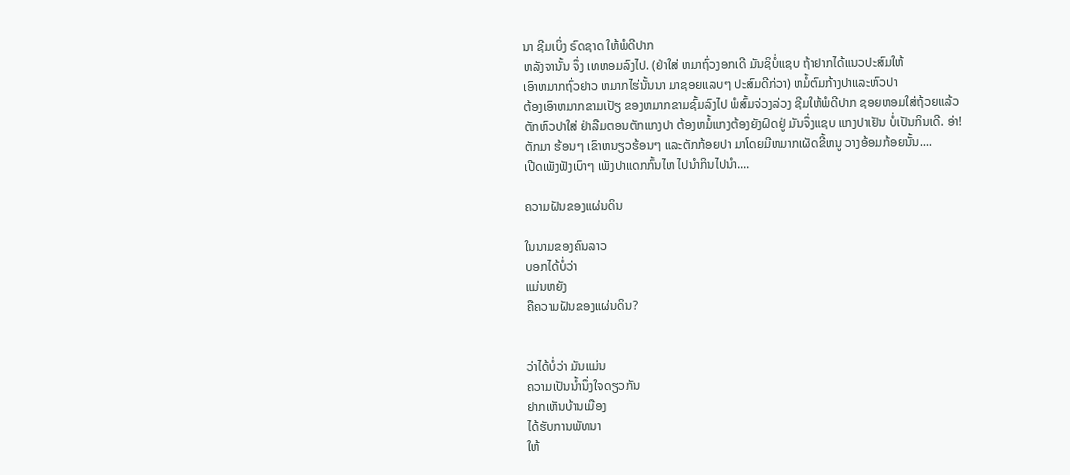ນາ ຊີມເບິ່ງ ຣົດຊາດ ໃຫ້ພໍດີປາກ
ຫລັງຈານັ້ນ ຈຶ່ງ ເທຫອມລົງໄປ. (ຢ່າໃສ່ ຫມາຖົ່ວງອກເດີ ມັນຊິບໍ່ແຊບ ຖ້າຢາກໄດ້ແນວປະສົມໃຫ້
ເອົາຫມາກຖົ່ວຢາວ ຫມາກໄຮ່ນັ້ນນາ ມາຊອຍແລບໆ ປະສົມດີກ່ວາ) ຫມໍ້ຕົມກ້າງປາແລະຫົວປາ
ຕ້ອງເອົາຫມາກຂາມເປັຽ ຂອງຫມາກຂາມຊົ້ມລົງໄປ ພໍສົ້ມຈ່ວງລ່ວງ ຊີມໃຫ້ພໍດີປາກ ຊອຍຫອມໃສ່ຖ້ວຍແລ້ວ
ຕັກຫົວປາໃສ່ ຢ່າລືມຕອນຕັກແກງປາ ຕ້ອງຫມໍ້ແກງຕ້ອງຍັງຝົດຢູ່ ມັນຈຶ່ງແຊບ ແກງປາເຢັນ ບໍ່ເປັນກິນເດີ. ອ່າ!
ຕັກມາ ຮ້ອນໆ ເຂົາຫນຽວຮ້ອນໆ ແລະຕັກກ້ອຍປາ ມາໂດຍມີຫມາກເຜັດຂີ້ຫນູ ວາງອ້ອມກ້ອຍນັ້ນ....
ເປີດເພັງຟັງເບົາໆ ເພັງປາແດກກົ້ນໄຫ ໄປນຳກິນໄປນຳ....

ຄວາມຝັນຂອງແຜ່ນດິນ

ໃນນາມຂອງຄົນລາວ
ບອກໄດ້ບໍ່ວ່າ
ແມ່ນຫຍັງ
ຄືຄວາມຝັນຂອງແຜ່ນດິນ?


ວ່າໄດ້ບໍ່ວ່າ ມັນແມ່ນ
ຄວາມເປັນນໍ້ານຶ່ງໃຈດຽວກັນ
ຢາກເຫັນບ້ານເມືອງ
ໄດ້ຮັບການພັທນາ
ໃຫ້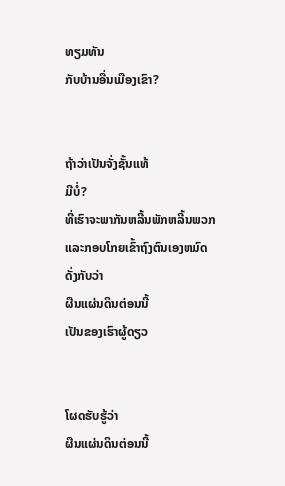ທຽມທັນ
ກັບບ້ານອື່ນເມືອງເຂົາ?


ຖ້າວ່າເປັນຈັ່ງຊັ້ນແທ້
ມີບໍ່?
ທີ່ເຮົາຈະພາກັນຫລີ້ນພັກຫລີ້ນພວກ
ແລະກອບໂກຍເຂົ້າຖົງຕົນເອງຫມົດ
ດັ່ງກັບວ່າ
ຜືນແຜ່ນດິນຕ່ອນນີ້
ເປັນຂອງເຮົາຜູ້ດຽວ


ໂຜດຮັບຮູ້ວ່າ
ຜືນແຜ່ນດິນຕ່ອນນີ້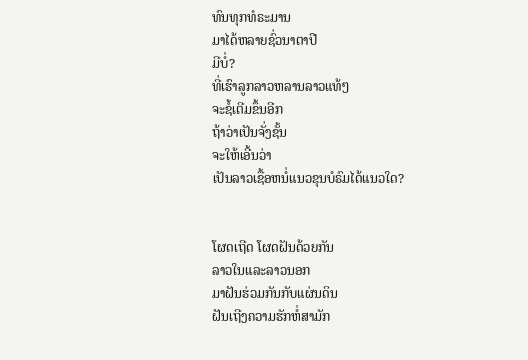ທົນທຸກທໍຣະມານ
ມາໄດ້ຫລາຍຊົ່ວນາຕາປີ
ມີບໍ່?
ທີ່ເຮົາລູກລາວຫລານລາວແທ້ໆ
ຈະຊໍ້ເຕີມຂຶ້ນອີກ
ຖ້າວ່າເປັນຈັ່ງຊັ້ນ
ຈະໃຫ້ເອີ້ນວ່າ
ເປັນລາວເຊື້ອຫນໍ່ແນວຂຸນບໍຣົມໄດ້ແນວໃດ?


ໂຜດເຖີດ ໂຜດຝັນດ້ວຍກັນ
ລາວໃນແລະລາວນອກ
ມາຝັນຮ່ວມກັນກັບແຜ່ນດິນ
ຝັນເຖີງຄວາມຮັກຫໍ່ສາມັກ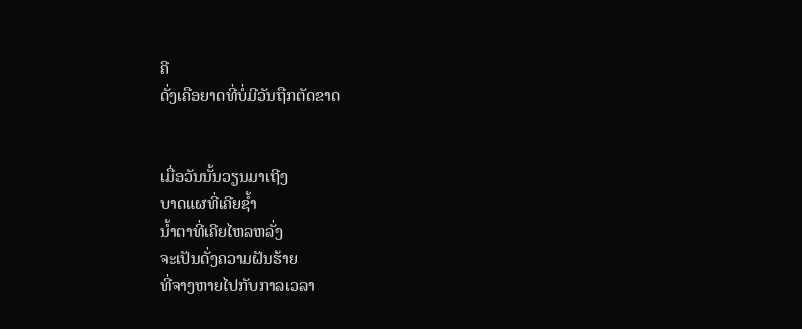ຄີ
ດັ່ງເຄືອຍາດທີ່ບໍ່ມີວັນຖືກຕັດຂາດ


ເມື່ອວັນນັ້ນວຽນມາເຖີງ
ບາດແຜທີ່ເຄີຍຊໍ້າ
ນໍ້າຕາທີ່ເຄີຍໄຫລຫລັ່ງ
ຈະເປັນດັ່ງຄວາມຝັນຮ້າຍ
ທີ່ຈາງຫາຍໄປກັບກາລເວລາ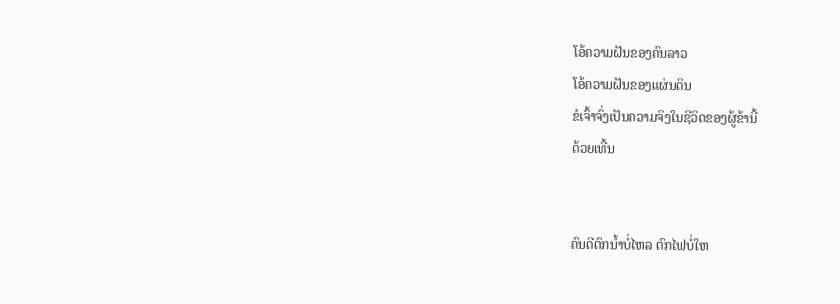ໂອ້ຄວາມຝັນຂອງຄົນລາວ
ໂອ້ຄວາມຝັນຂອງແຜ່ນດິນ
ຂໍເຈົ້າຈົ່ງເປັນຄວາມຈິງໃນຊີວິດຂອງຜູ້ຂ້ານີ້
ດ້ວຍເທີ້ນ


ຄົນດີຕົກນໍ້າບໍ່ໄຫລ ຕົກໄຟບໍ່ໃຫ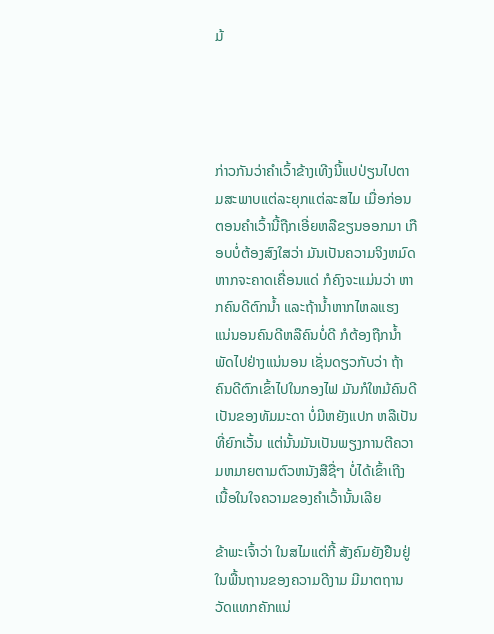ມ້




ກ່າວກັນວ່າຄໍາເວົ້າຂ້າງເທີງນີ້ແປປ່ຽນໄປຕາມສະພາບແຕ່ລະຍຸກແຕ່ລະສໄມ ເມື່ອກ່ອນຕອນຄໍາເວົ້ານີ້ຖືກເອີ່ຍຫລືຂຽນອອກມາ ເກືອບບໍ່ຕ້ອງສົງໃສວ່າ ມັນເປັນຄວາມຈິງຫມົດ ຫາກຈະຄາດເຄື່ອນແດ່ ກໍຄົງຈະແມ່ນວ່າ ຫາກຄົນດີຕົກນໍ້າ ແລະຖ້ານໍ້າຫາກໄຫລແຮງ ແນ່ນອນຄົນດີຫລືຄົນບໍ່ດີ ກໍຕ້ອງຖືກນໍ້າພັດໄປຢ່າງແນ່ນອນ ເຊັ່ນດຽວກັບວ່າ ຖ້າຄົນດີຕົກເຂົ້າໄປໃນກອງໄຟ ມັນກໍໃຫມ້ຄົນດີເປັນຂອງທັມມະດາ ບໍ່ມີຫຍັງແປກ ຫລືເປັນທີ່ຍົກເວັ້ນ ແຕ່ນັ້ນມັນເປັນພຽງການຕີຄວາມຫມາຍຕາມຕົວຫນັງສືຊື່ໆ ບໍ່ໄດ້ເຂົ້າເຖີງເນື້ອໃນໃຈຄວາມຂອງຄໍາເວົ້ານັ້ນເລີຍ

ຂ້າພະເຈົ້າວ່າ ໃນສໄມແຕ່ກີ້ ສັງຄົມຍັງຢືນຢູ່ໃນພື້ນຖານຂອງຄວາມດີງາມ ມີມາຕຖານວັດແທກຄັກແນ່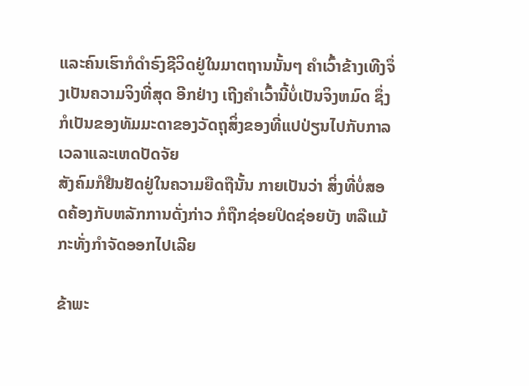ແລະຄົນເຮົາກໍດໍາຣົງຊີວິດຢູ່ໃນມາຕຖານນັ້ນໆ ຄໍາເວົ້າຂ້າງເທີງຈຶ່ງເປັນຄວາມຈິງທີ່ສຸດ ອີກຢ່າງ ເຖີງຄໍາເວົ້ານີ້ບໍ່ເປັນຈິງຫມົດ ຊຶ່ງກໍເປັນຂອງທັມມະດາຂອງວັດຖຸສິ່ງຂອງທີ່ແປປ່ຽນໄປກັບກາລເວລາແລະເຫດປັດຈັຍ
ສັງຄົມກໍຢືນຢັດຢູ່ໃນຄວາມຍືດຖືນັ້ນ ກາຍເປັນວ່າ ສິ່ງທີ່ບໍ່ສອດຄ້ອງກັບຫລັກການດັ່ງກ່າວ ກໍຖືກຊ່ອຍປິດຊ່ອຍບັງ ຫລືແມ້ກະທັ່ງກໍາຈັດອອກໄປເລີຍ

ຂ້າພະ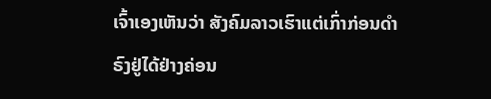ເຈົ້າເອງເຫັນວ່າ ສັງຄົມລາວເຮົາແຕ່ເກົ່າກ່ອນດໍາຣົງຢູ່ໄດ້ຢ່າງຄ່ອນ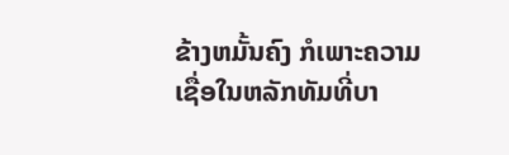ຂ້າງຫມັ້ນຄົງ ກໍເພາະຄວາມເຊື່ອໃນຫລັກທັມທີ່ບາ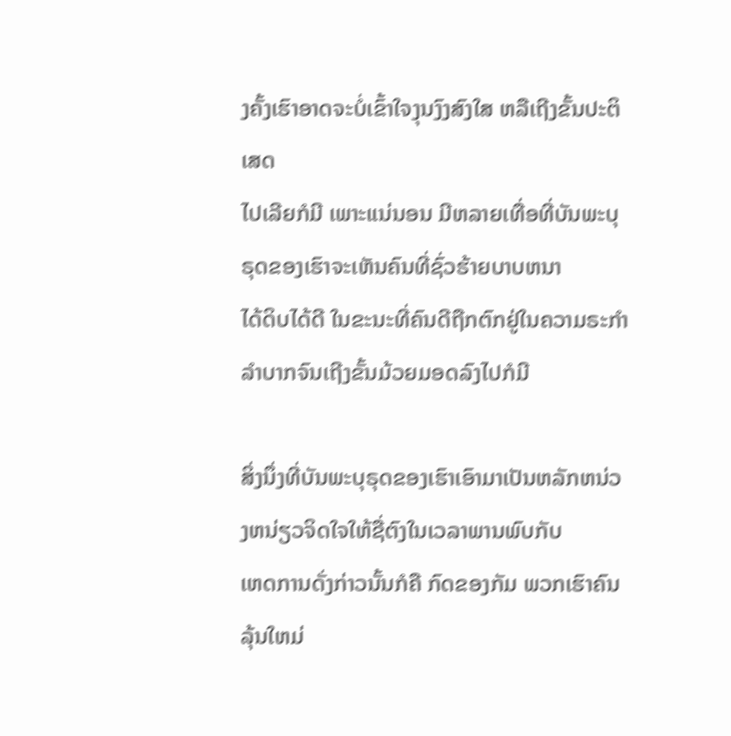ງຄັ້ງເຮົາອາດຈະບໍ່ເຂົ້າໃຈງຸນງົງສົງໃສ ຫລືເຖີງຂັ້ນປະຕິເສດ
ໄປເລີຍກໍມີ ເພາະແນ່ນອນ ມີຫລາຍເທື່ອທີ່ບັນພະບຸຣຸດຂອງເຮົາຈະເຫັນຄົນທີ່ຊົ່ວຮ້າຍບາບຫນາ
ໄດ້ດິບໄດ້ດີ ໃນຂະນະທີ່ຄົນດີຖືກຕົກຢູ່ໃນຄວາມຣະກໍາລໍາບາກຈົນເຖີງຂັ້ນມ້ວຍມອດລົງໄປກໍມີ

ສິ່ງນຶ່ງທີ່ບັນພະບຸຣຸດຂອງເຮົາເອົາມາເປັນຫລັກຫນ່ວງຫນ່ຽວຈິດໃຈໃຫ້ຊື່ຕົງໃນເວລາພານພົບກັບ
ເຫດການດັ່ງກ່າວນັ້ນກໍຄື ກົດຂອງກັມ ພວກເຮົາຄົນລຸ້ນໃຫມ່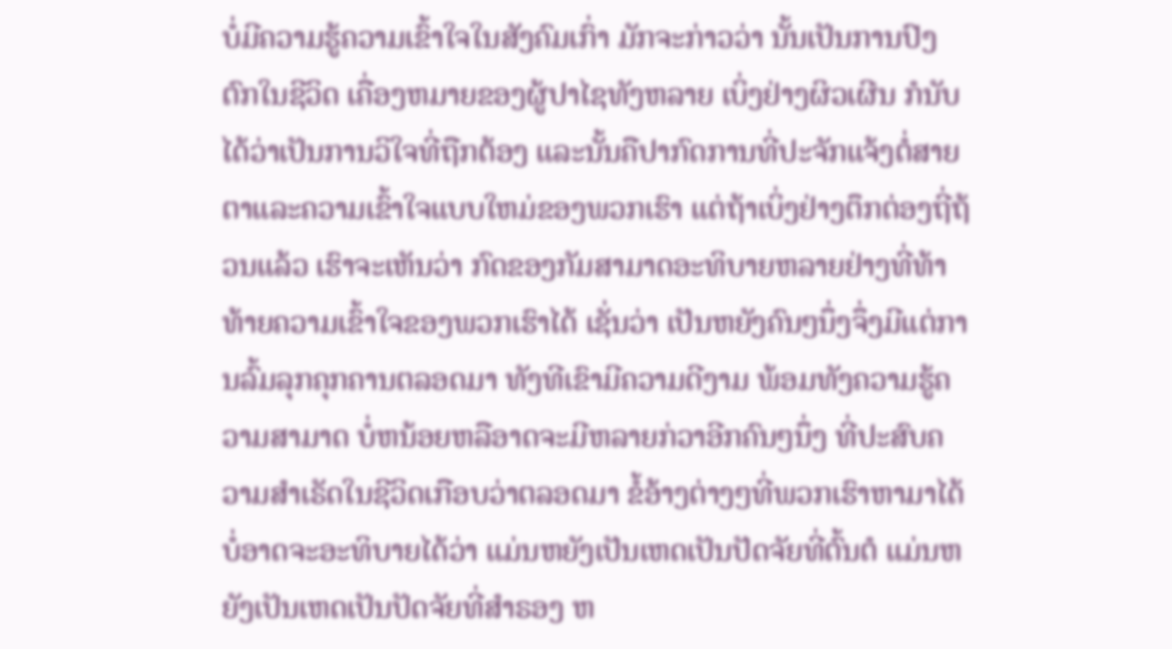ບໍ່ມີຄວາມຮູ້ຄວາມເຂົ້າໃຈໃນສັງຄົມເກົ່າ ມັກຈະກ່າວວ່າ ນັ້ນເປັນການປົງຕົກໃນຊີວິດ ເຄື່ອງຫມາຍຂອງຜູ້ປາໄຊທັງຫລາຍ ເບິ່ງຢ່າງຜິວເຜີນ ກໍນັບໄດ້ວ່າເປັນການວິໃຈທີ່ຖືກຕ້ອງ ແລະນັ້ນຄືປາກົດການທີ່ປະຈັກແຈ້ງຕໍ່ສາຍຕາແລະຄວາມເຂົ້າໃຈແບບໃຫມ່ຂອງພວກເຮົາ ແຕ່ຖ້າເບິ່ງຢ່າງຕຶກຕ່ອງຖີ່ຖ້ວນແລ້ວ ເຮົາຈະເຫັນວ່າ ກົດຂອງກັມສາມາດອະທິບາຍຫລາຍຢ່າງທີ່ທ້າທ້າຍຄວາມເຂົ້າໃຈຂອງພວກເຮົາໄດ້ ເຊັ່ນວ່າ ເປັນຫຍັງຄົນໆນຶ່ງຈຶ່ງມີແຕ່ການລົ້ມລຸກຄຸກຄານຕລອດມາ ທັງທີເຂົາມີຄວາມດີງາມ ພ້ອມທັງຄວາມຮູ້ຄວາມສາມາດ ບໍ່ຫນ້ອຍຫລືອາດຈະມີຫລາຍກ່ວາອີກຄົນໆນຶ່ງ ທີ່ປະສົບຄວາມສໍາເຣັດໃນຊີວິດເກືອບວ່າຕລອດມາ ຂໍ້ອ້າງຕ່າງໆທີ່ພວກເຮົາຫາມາໄດ້ ບໍ່ອາດຈະອະທິບາຍໄດ້ວ່າ ແມ່ນຫຍັງເປັນເຫດເປັນປັດຈັຍທີ່ຕົ້ນຕໍ ແມ່ນຫຍັງເປັນເຫດເປັນປັດຈັຍທີ່ສໍາຣອງ ຫ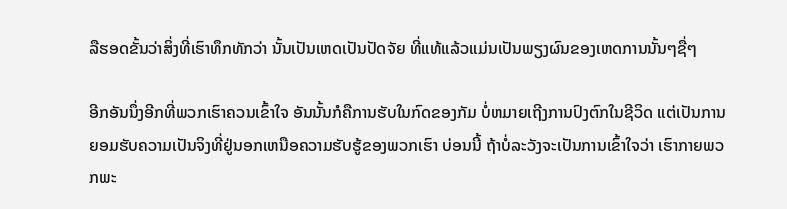ລືຮອດຂັ້ນວ່າສິ່ງທີ່ເຮົາທຶກທັກວ່າ ນັ້ນເປັນເຫດເປັນປັດຈັຍ ທີ່ແທ້ແລ້ວແມ່ນເປັນພຽງຜົນຂອງເຫດການນັ້ນໆຊື່ໆ

ອີກອັນນຶ່ງອີກທີ່ພວກເຮົາຄວນເຂົ້າໃຈ ອັນນັ້ນກໍຄືການຮັບໃນກົດຂອງກັມ ບໍ່ຫມາຍເຖີງການປົງຕົກໃນຊີວິດ ແຕ່ເປັນການຍອມຮັບຄວາມເປັນຈິງທີ່ຢູ່ນອກເຫນືອຄວາມຮັບຮູ້ຂອງພວກເຮົາ ບ່ອນນີ້ ຖ້າບໍ່ລະວັງຈະເປັນການເຂົ້າໃຈວ່າ ເຮົາກາຍພວກພະ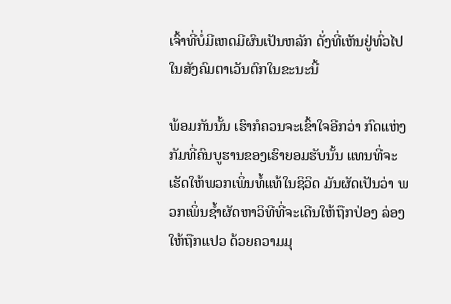ເຈົ້າທີ່ບໍ່ມີເຫດມີຜົນເປັນຫລັກ ດັ່ງທີ່ເຫັນຢູ່ທົ່ວໄປໃນສັງຄົມຕາເວັນຕົກໃນຂະນະນີ້

ພ້ອມກັນນັ້ນ ເຮົາກໍຄວນຈະເຂົ້າໃຈອີກວ່າ ກົດແຫ່ງກັມທີ່ຄົນບູຮານຂອງເຮົາຍອມຮັບນັ້ນ ແທນທີ່ຈະເຮັດໃຫ້ພວກເພິ່ນທໍ້ແທ້ໃນຊິວິດ ມັນຜັດເປັນວ່າ ພວກເພິ່ນຊໍ້າຜັດຫາວິທີທີ່ຈະເດີນໃຫ້ຖືກປ່ອງ ລ່ອງໃຫ້ຖືກແປວ ດ້ວຍຄວາມມຸ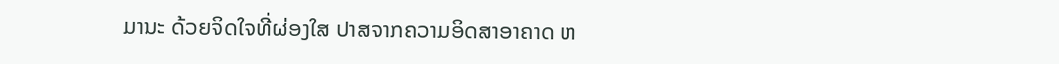ມານະ ດ້ວຍຈິດໃຈທີ່ຜ່ອງໃສ ປາສຈາກຄວາມອິດສາອາຄາດ ຫ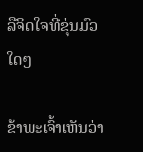ລືຈິດໃຈທີ່ຂຸ່ນມົວໃດໆ

ຂ້າພະເຈົ້າເຫັນວ່າ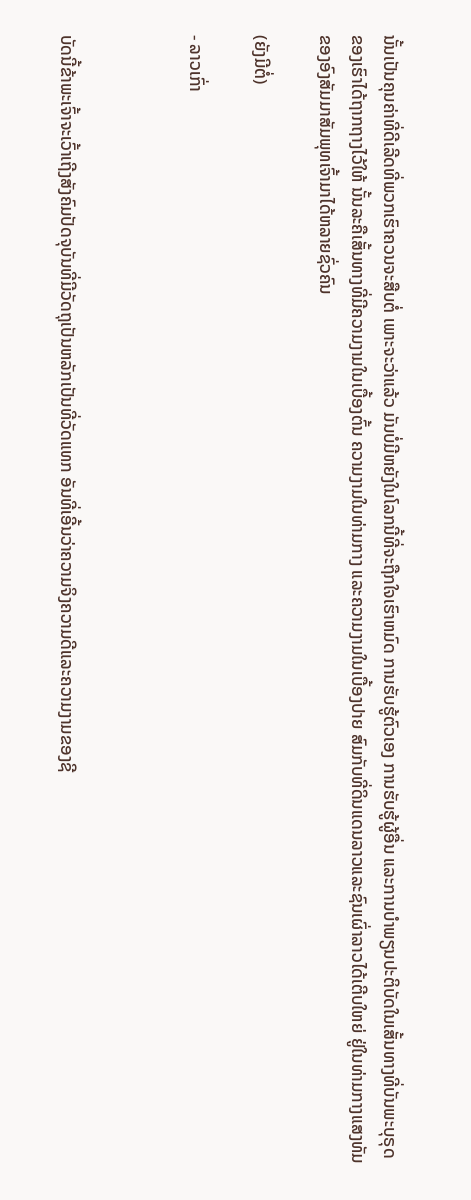ນັ້ນເປັນຄຸນຄ່າທີ່ດີເລີດທີ່ພວກເຮົາຄວນຈະສືບຕໍ່ ເພາະຈະວ່າແລ້ວ ມັນບໍ່ມີຫຍັງໃນໂລກນີ້ທີ່ຈະຖືກໃຈເຮົາຫມົດ ການຮັບຮູ້ຕົວເອງ ການຮັບຮູ້ຜູ້ອື່ນ ແລະການບໍາພຽນປະຕິບັດໃນເສັ້ນທາງທີ່ບັນພະບຸຣຸດຂອງເຮົາໄດ້ຖາກຖາງໄວ້ໃຫ້ ນັ້ນລະຄືເສັ້ນທາງທີ່ມີຄວາມງາມໃນເບື້ອງຕົ້ນ ຄວາມງາມໃນທ່າມກາງ ແລະຄວາມງາມໃນເບື້ອງປາຍ ສົມກັບທີ່ດິນແດນລາວແລະຊົນເຜົ່າລາວໄດ້ເຕີບໃຫຍ່ ຢູ່ໃນທ່າມກາງແສງທັມຂອງອົງສັມມາສັມພຸທເຈົ້າມາໄດ້ຫລາຍຊົ່ວຄົນ

(ຍັງມີຕໍ່)

- ລາວເກົ່າ



ບັດນີ້ຂ້າພະເຈົ້າຈະເວົ້າເຖີງສັງຄົມປັດຈຸບັນທີ່ມີວັດຖຸເປັນຫລັກເປັນທີ່ວັດແທກ ອັນທີ່ເອີ້ນວ່າຄວາມຈິງຄວາມດີແລະຄວາມງາມຂອງຊີ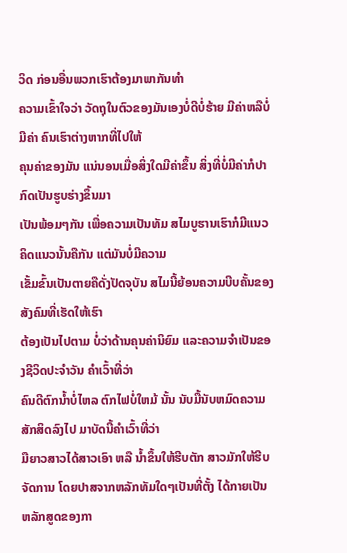ວິດ ກ່ອນອື່ນພວກເຮົາຕ້ອງມາພາກັນທໍາ
ຄວາມເຂົ້າໃຈວ່າ ວັດຖຸໃນຕົວຂອງມັນເອງບໍ່ດີບໍ່ຮ້າຍ ມີຄ່າຫລືບໍ່ມີຄ່າ ຄົນເຮົາຕ່າງຫາກທີ່ໄປໃຫ້
ຄຸນຄ່າຂອງມັນ ແນ່ນອນເມື່ອສິ່ງໃດມີຄ່າຂຶ້ນ ສິ່ງທີ່ບໍ່ມີຄ່າກໍປາກົດເປັນຮູບຮ່າງຂຶ້ນມາ
ເປັນພ້ອມໆກັນ ເພື່ອຄວາມເປັນທັມ ສໄມບູຮານເຮົາກໍມີແນວຄິດແນວນັ້ນຄືກັນ ແຕ່ມັນບໍ່ມີຄວາມ
ເຂັ້ມຂົ້ນເປັນຕາຍຄືດັ່ງປັດຈຸບັນ ສໄມນີ້ຍ້ອນຄວາມບີບຄັ້ນຂອງສັງຄົມທີ່ເຮັດໃຫ້ເຮົາ
ຕ້ອງເປັນໄປຕາມ ບໍ່ວ່າດ້ານຄຸນຄ່ານິຍົມ ແລະຄວາມຈໍາເປັນຂອງຊີວິດປະຈໍາວັນ ຄໍາເວົ້າທີ່ວ່າ
ຄົນດີຕົກນໍ້າບໍ່ໄຫລ ຕົກໄຟບໍ່ໃຫມ້ ນັ້ນ ນັບມື້ນັບຫມົດຄວາມສັກສິດລົງໄປ ມາບັດນີ້ຄໍາເວົ້າທີ່ວ່າ
ມືຍາວສາວໄດ້ສາວເອົາ ຫລື ນໍ້າຂຶ້ນໃຫ້ຮີບຕັກ ສາວມັກໃຫ້ຮີບຈັດການ ໂດຍປາສຈາກຫລັກທັມໃດໆເປັນທີ່ຕັ້ງ ໄດ້ກາຍເປັນຫລັກສູດຂອງກາ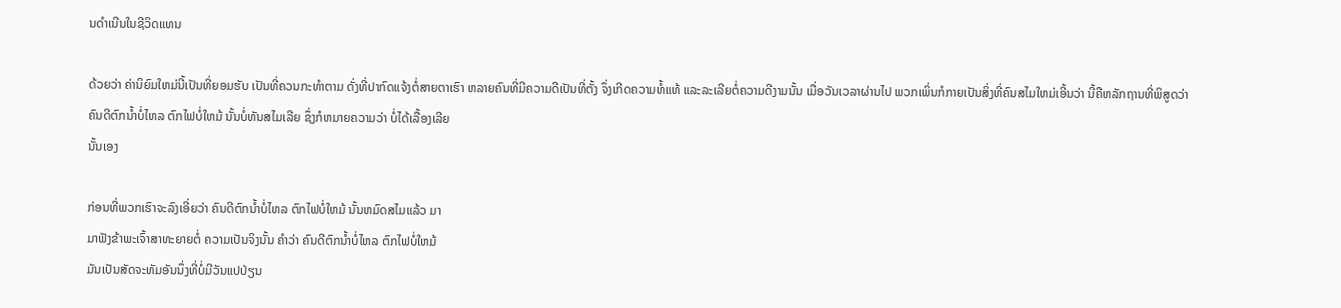ນດໍາເນີນໃນຊີວິດແທນ

ດ້ວຍວ່າ ຄ່ານິຍົມໃຫມ່ນີ້ເປັນທີ່ຍອມຮັບ ເປັນທີ່ຄວນກະທໍາຕາມ ດັ່ງທີ່ປາກົດແຈ້ງຕໍ່ສາຍຕາເຮົາ ຫລາຍຄົນທີ່ມີຄວາມດີເປັນທີ່ຕັ້ງ ຈຶ່ງເກີດຄວາມທໍ້ແທ້ ແລະລະເລີຍຕໍ່ຄວາມດີງາມນັ້ນ ເມື່ອວັນເວລາຜ່ານໄປ ພວກເພິ່ນກໍກາຍເປັນສິ່ງທີ່ຄົນສໄມໃຫມ່ເອີ້ນວ່າ ນີ້ຄືຫລັກຖານທີ່ພິສູດວ່າ
ຄົນດີຕົກນໍ້າບໍ່ໄຫລ ຕົກໄຟບໍ່ໃຫມ້ ນັ້ນບໍ່ທັນສໄມເລີຍ ຊຶ່ງກໍຫມາຍຄວາມວ່າ ບໍ່ໄດ້ເລື້ອງເລີຍ
ນັ້ນເອງ

ກ່ອນທີ່ພວກເຮົາຈະລົງເອີ່ຍວ່າ ຄົນດີຕົກນໍ້າບໍ່ໄຫລ ຕົກໄຟບໍ່ໃຫມ້ ນັ້ນຫມົດສໄມແລ້ວ ມາ
ມາຟັງຂ້າພະເຈົ້າສາທະຍາຍຕໍ່ ຄວາມເປັນຈິງນັ້ນ ຄໍາວ່າ ຄົນດີຕົກນໍ້າບໍ່ໄຫລ ຕົກໄຟບໍ່ໃຫມ້
ມັນເປັນສັດຈະທັມອັນນຶ່ງທີ່ບໍ່ມີວັນແປປ່ຽນ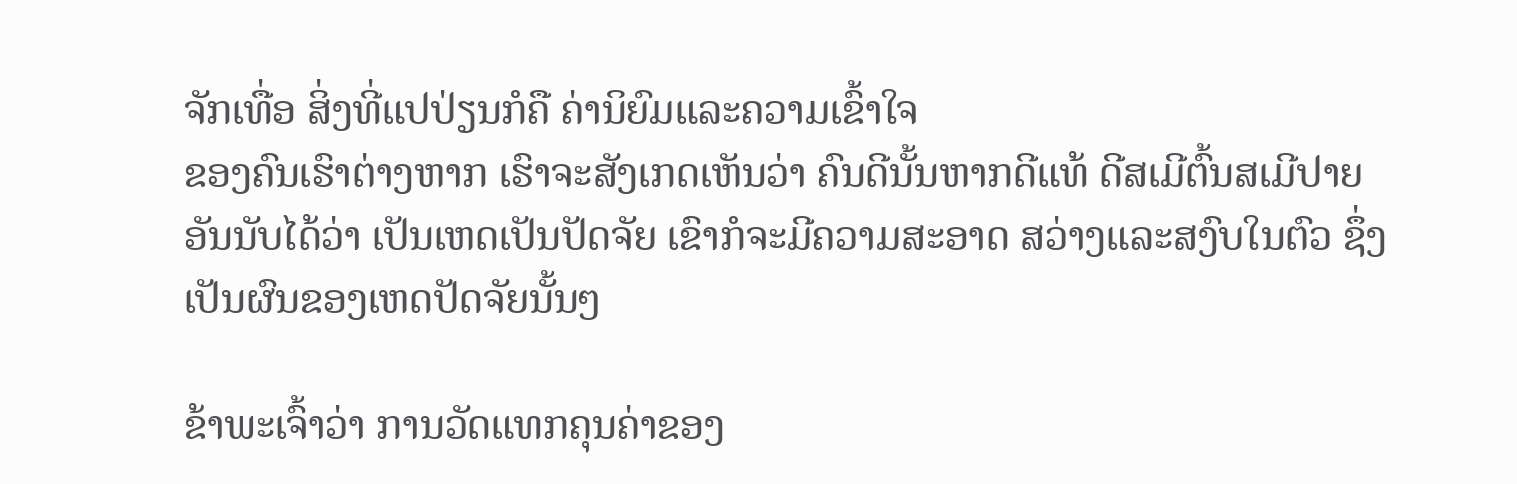ຈັກເທື່ອ ສິ່ງທີ່ແປປ່ຽນກໍຄື ຄ່ານິຍົມແລະຄວາມເຂົ້າໃຈ
ຂອງຄົນເຮົາຕ່າງຫາກ ເຮົາຈະສັງເກດເຫັນວ່າ ຄົນດີນັ້ນຫາກດີແທ້ ດີສເມີຕົ້ນສເມີປາຍ ອັນນັບໄດ້ວ່າ ເປັນເຫດເປັນປັດຈັຍ ເຂົາກໍຈະມີຄວາມສະອາດ ສວ່າງແລະສງົບໃນຕົວ ຊຶ່ງເປັນຜົນຂອງເຫດປັດຈັຍນັ້ນໆ

ຂ້າພະເຈົ້າວ່າ ການວັດແທກຄຸນຄ່າຂອງ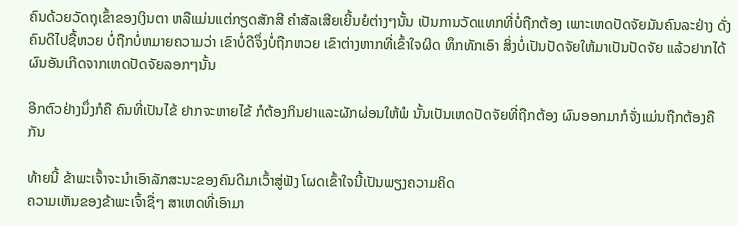ຄົນດ້ວຍວັດຖຸເຂົ້າຂອງເງິນຕາ ຫລືແມ່ນແຕ່ກຽດສັກສີ ຄໍາສັລເສີຍເຍີ້ນຍໍຕ່າງໆນັ້ນ ເປັນການວັດແທກທີ່ບໍ່ຖືກຕ້ອງ ເພາະເຫດປັດຈັຍມັນຄົນລະຢ່າງ ດັ່ງຄົນດີໄປຊື້ຫວຍ ບໍ່ຖືກບໍ່ຫມາຍຄວາມວ່າ ເຂົາບໍ່ດີຈຶ່ງບໍ່ຖືກຫວຍ ເຂົາຕ່າງຫາກທີ່ເຂົ້າໃຈຜິດ ທຶກທັກເອົາ ສິ່ງບໍ່ເປັນປັດຈັຍໃຫ້ມາເປັນປັດຈັຍ ແລ້ວຢາກໄດ້ຜົນອັນເກີດຈາກເຫດປັດຈັຍລອກໆນັ້ນ

ອີກຕົວຢ່າງນຶ່ງກໍຄື ຄົນທີ່ເປັນໄຂ້ ຢາກຈະຫາຍໄຂ້ ກໍຕ້ອງກິນຢາແລະຜັກຜ່ອນໃຫ້ພໍ ນັ້ນເປັນເຫດປັດຈັຍທີ່ຖືກຕ້ອງ ຜົນອອກມາກໍຈັ່ງແມ່ນຖືກຕ້ອງຄືກັນ

ທ້າຍນີ້ ຂ້າພະເຈົ້າຈະນໍາເອົາລັກສະນະຂອງຄົນດີມາເວົ້າສູ່ຟັງ ໂຜດເຂົ້າໃຈນີ້ເປັນພຽງຄວາມຄິດ
ຄວາມເຫັນຂອງຂ້າພະເຈົ້າຊື່ໆ ສາເຫດທີ່ເອົາມາ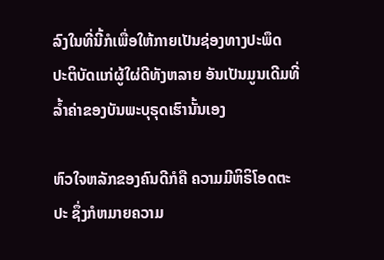ລົງໃນທີ່ນີ້ກໍເພື່ອໃຫ້ກາຍເປັນຊ່ອງທາງປະພຶດ
ປະຕິບັດແກ່ຜູ້ໃຜ່ດີທັງຫລາຍ ອັນເປັນມູນເດີມທີ່ລໍ້າຄ່າຂອງບັນພະບຸຣຸດເຮົານັ້ນເອງ

ຫົວໃຈຫລັກຂອງຄົນດີກໍຄື ຄວາມມີຫິຣິໂອດຕະປະ ຊຶ່ງກໍຫມາຍຄວາມ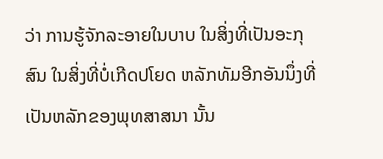ວ່າ ການຮູ້ຈັກລະອາຍໃນບາບ ໃນສິ່ງທີ່ເປັນອະກຸສົນ ໃນສິ່ງທີ່ບໍ່ເກີດປໂຍດ ຫລັກທັມອີກອັນນຶ່ງທີ່ເປັນຫລັກຂອງພຸທສາສນາ ນັ້ນ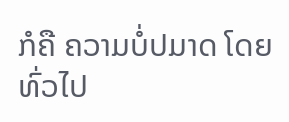ກໍຄື ຄວາມບໍ່ປມາດ ໂດຍທົ່ວໄປ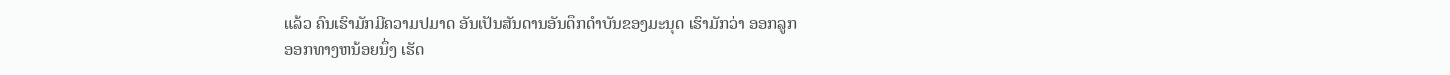ແລ້ວ ຄົນເຮົາມັກມີຄວາມປມາດ ອັນເປັນສັນດານອັນດຶກດໍາບັນຂອງມະນຸດ ເຮົາມັກວ່າ ອອກລູກ
ອອກທາງຫນ້ອຍນຶ່ງ ເຮັດ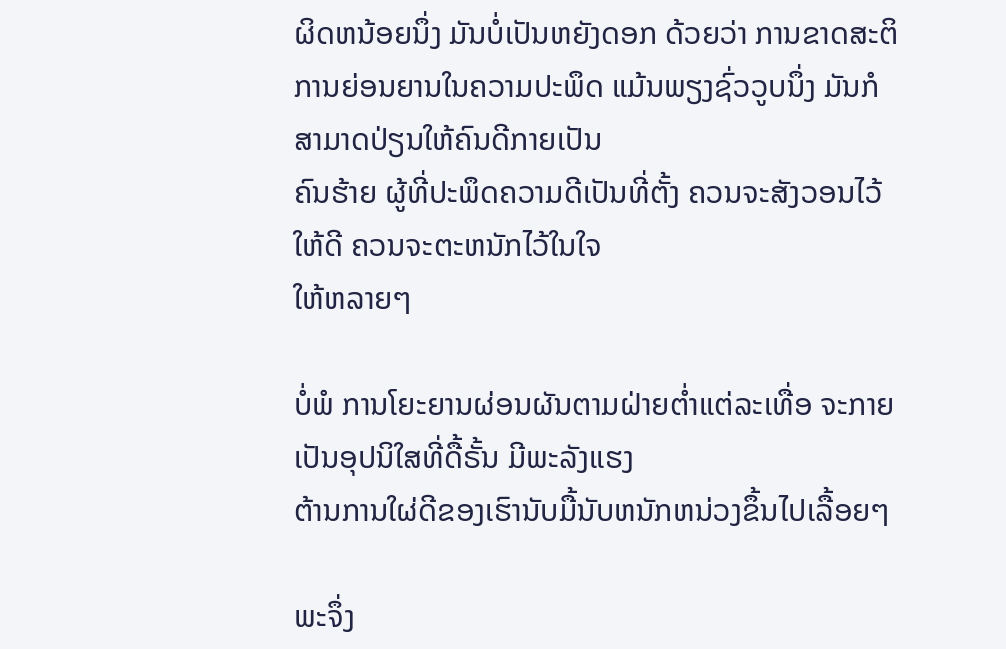ຜິດຫນ້ອຍນຶ່ງ ມັນບໍ່ເປັນຫຍັງດອກ ດ້ວຍວ່າ ການຂາດສະຕິ ການຍ່ອນຍານໃນຄວາມປະພຶດ ແມ້ນພຽງຊົ່ວວູບນຶ່ງ ມັນກໍສາມາດປ່ຽນໃຫ້ຄົນດີກາຍເປັນ
ຄົນຮ້າຍ ຜູ້ທີ່ປະພຶດຄວາມດີເປັນທີ່ຕັ້ງ ຄວນຈະສັງວອນໄວ້ໃຫ້ດີ ຄວນຈະຕະຫນັກໄວ້ໃນໃຈ
ໃຫ້ຫລາຍໆ

ບໍ່ພໍ ການໂຍະຍານຜ່ອນຜັນຕາມຝ່າຍຕໍ່າແຕ່ລະເທື່ອ ຈະກາຍເປັນອຸປນິໃສທີ່ດື້ຣັ້ນ ມີພະລັງແຮງ
ຕ້ານການໃຜ່ດີຂອງເຮົານັບມື້ນັບຫນັກຫນ່ວງຂຶ້ນໄປເລື້ອຍໆ

ພະຈຶ່ງ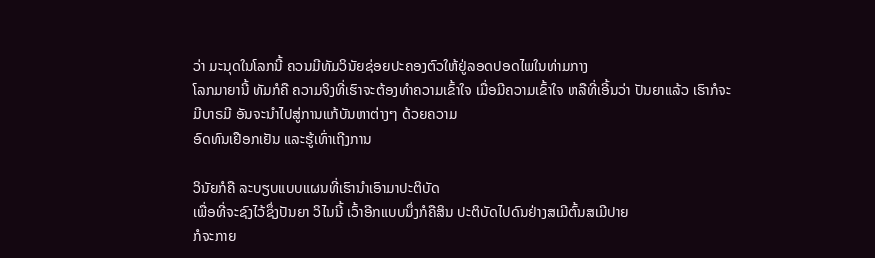ວ່າ ມະນຸດໃນໂລກນີ້ ຄວນມີທັມວິນັຍຊ່ອຍປະຄອງຕົວໃຫ້ຢູ່ລອດປອດໄພໃນທ່າມກາງ
ໂລກມາຍານີ້ ທັມກໍຄື ຄວາມຈິງທີ່ເຮົາຈະຕ້ອງທໍາຄວາມເຂົ້າໃຈ ເມື່ອມີຄວາມເຂົ້າໃຈ ຫລືທີ່ເອີ້ນວ່າ ປັນຍາແລ້ວ ເຮົາກໍຈະມີບາຣມີ ອັນຈະນໍາໄປສູ່ການແກ້ບັນຫາຕ່າງໆ ດ້ວຍຄວາມ
ອົດທົນເຢືອກເຢັນ ແລະຮູ້ເທົ່າເຖີງການ

ວິນັຍກໍຄື ລະບຽບແບບແຜນທີ່ເຮົານໍາເອົາມາປະຕິບັດ
ເພື່ອທີ່ຈະຊົງໄວ້ຊຶ່ງປັນຍາ ວິໄນນີ້ ເວົ້າອີກແບບນຶ່ງກໍຄືສິນ ປະຕິບັດໄປດົນຢ່າງສເມີຕົ້ນສເມີປາຍ
ກໍຈະກາຍ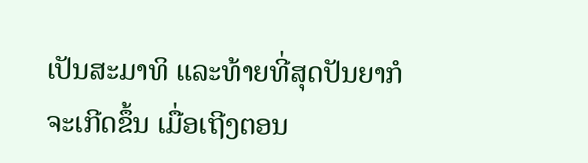ເປັນສະມາທິ ແລະທ້າຍທີ່ສຸດປັນຍາກໍຈະເກີດຂຶ້ນ ເມື່ອເຖີງຕອນ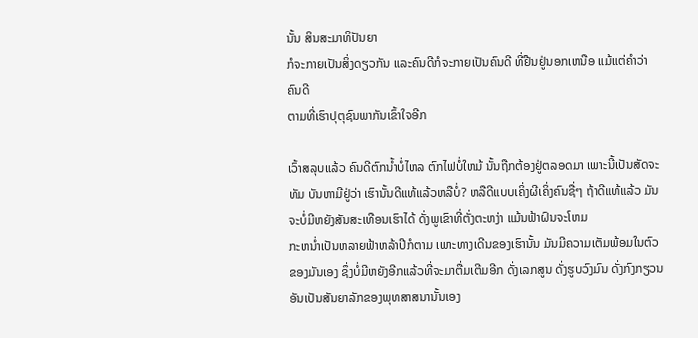ນັ້ນ ສິນສະມາທິປັນຍາ
ກໍຈະກາຍເປັນສິ່ງດຽວກັນ ແລະຄົນດີກໍຈະກາຍເປັນຄົນດີ ທີ່ຢືນຢູ່ນອກເຫນືອ ແມ້ແຕ່ຄໍາວ່າຄົນດີ
ຕາມທີ່ເຮົາປຸຕຸຊົນພາກັນເຂົ້າໃຈອີກ

ເວົ້າສລຸບແລ້ວ ຄົນດີຕົກນໍ້າບໍ່ໄຫລ ຕົກໄຟບໍ່ໃຫມ້ ນັ້ນຖືກຕ້ອງຢູ່ຕລອດມາ ເພາະນີ້ເປັນສັດຈະທັມ ບັນຫາມີຢູ່ວ່າ ເຮົານັ້ນດີແທ້ແລ້ວຫລືບໍ່? ຫລືດີແບບເຄິ່ງຜີເຄິ່ງຄົນຊື່ໆ ຖ້າດີແທ້ແລ້ວ ມັນຈະບໍ່ມີຫຍັງສັນສະເທືອນເຮົາໄດ້ ດັ່ງພູເຂົາທີ່ຕັ່ງຕະຫງ່າ ແມ້ນຟ້າຝົນຈະໂຫມ
ກະຫນໍ່າເປັນຫລາຍຟ້າຫລ້າປີກໍຕາມ ເພາະທາງເດີນຂອງເຮົານັ້ນ ມັນມີຄວາມເຕັມພ້ອມໃນຕົວ
ຂອງມັນເອງ ຊຶ່ງບໍ່ມີຫຍັງອີກແລ້ວທີ່ຈະມາຕື່ມເຕີມອີກ ດັ່ງເລກສູນ ດັ່ງຮູບວົງມົນ ດັ່ງກົງກຽວນ ອັນເປັນສັນຍາລັກຂອງພຸທສາສນານັ້ນເອງ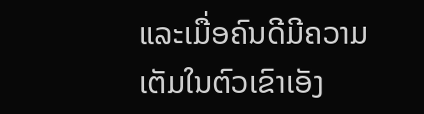ແລະເມື່ອຄົນດີມີຄວາມເຕັມໃນຕົວເຂົາເອັງ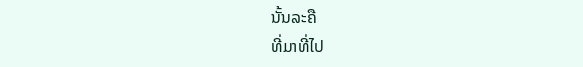ນັ້ນລະຄື
ທີ່ມາທີ່ໄປ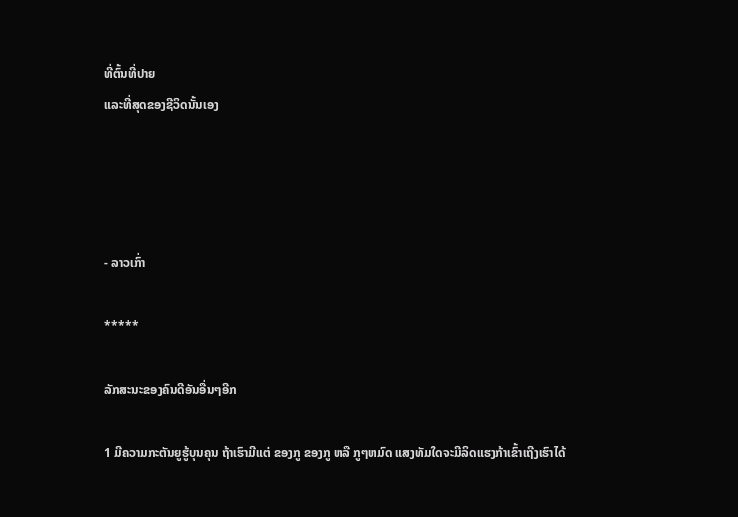ທີ່ຕົ້ນທີ່ປາຍ
ແລະທີ່ສຸດຂອງຊີວິດນັ້ນເອງ




- ລາວເກົ່າ

*****

ລັກສະນະຂອງຄົນດີອັນອື່ນໆອີກ

1 ມີຄວາມກະຕັນຍູຮູ້ບຸນຄຸນ ຖ້າເຮົາມີແຕ່ ຂອງກູ ຂອງກູ ຫລື ກູໆຫມົດ ແສງທັມໃດຈະມີລິດແຮງກ້າເຂົ້າເຖີງເຮົາໄດ້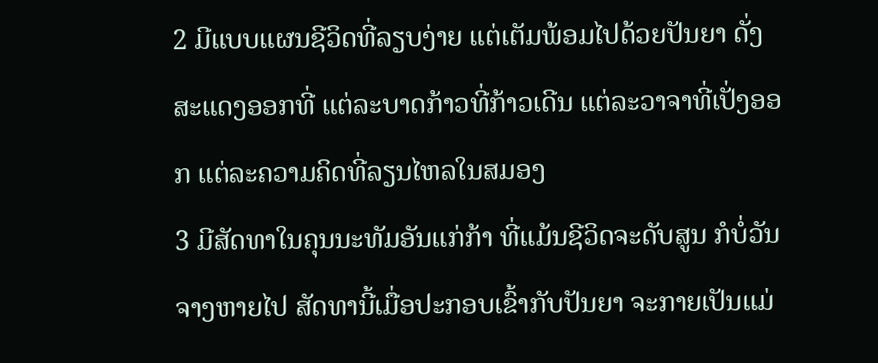2 ມີແບບແຜນຊີວິດທີ່ລຽບງ່າຍ ແຕ່ເຕັມພ້ອມໄປດ້ວຍປັນຍາ ດັ່ງສະແດງອອກທີ່ ແຕ່ລະບາດກ້າວທີ່ກ້າວເດີນ ແຕ່ລະວາຈາທີ່ເປັ່ງອອກ ແຕ່ລະຄວາມຄິດທີ່ລຽນໄຫລໃນສມອງ
3 ມີສັດທາໃນຄຸນນະທັມອັນແກ່ກ້າ ທີ່ແມ້ນຊີວິດຈະດັບສູນ ກໍບໍ່ວັນຈາງຫາຍໄປ ສັດທານີ້ເມື່ອປະກອບເຂົ້າກັບປັນຍາ ຈະກາຍເປັນແມ່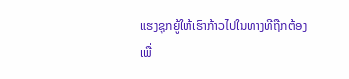ແຮງຊຸກຍູ້ໃຫ້ເຮົາກ້າວໄປໃນທາງທີຖືກຕ້ອງ
ເພື່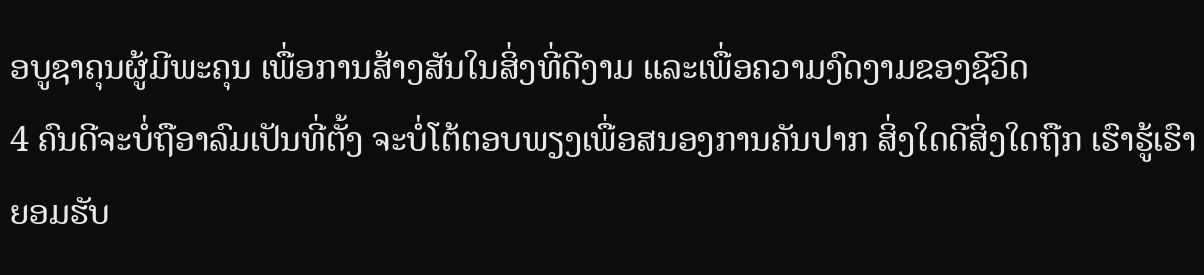ອບູຊາຄຸນຜູ້ມີພະຄຸນ ເພື່ອການສ້າງສັນໃນສິ່ງທີ່ດີງາມ ແລະເພື່ອຄວາມງົດງາມຂອງຊີວິດ
4 ຄົນດີຈະບໍ່ຖືອາລົມເປັນທີ່ຕັ້ງ ຈະບໍ່ໂຕ້ຕອບພຽງເພື່ອສນອງການຄັນປາກ ສິ່ງໃດດີສິ່ງໃດຖືກ ເຮົາຮູ້ເຮົາຍອມຮັບ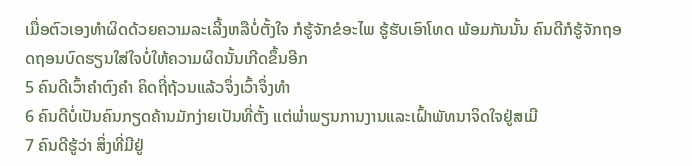ເມື່ອຕົວເອງທໍາຜິດດ້ວຍຄວາມລະເລີ້ງຫລືບໍ່ຕັ້ງໃຈ ກໍຮູ້ຈັກຂໍອະໄພ ຮູ້ຮັບເອົາໂທດ ພ້ອມກັນນັ້ນ ຄົນດີກໍຮູ້ຈັກຖອດຖອນບົດຮຽນໃສ່ໃຈບໍ່ໃຫ້ຄວາມຜິດນັ້ນເກີດຂຶ້ນອີກ
5 ຄົນດີເວົ້າຄໍາຕົງຄໍາ ຄິດຖີ່ຖ້ວນແລ້ວຈຶ່ງເວົ້າຈຶ່ງທໍາ
6 ຄົນດີບໍ່ເປັນຄົນກຽດຄ້ານມັກງ່າຍເປັນທີ່ຕັ້ງ ແຕ່ພໍ່າພຽນການງານແລະເຝົ້າພັທນາຈິດໃຈຢູ່ສເມີ
7 ຄົນດີຮູ້ວ່າ ສິ່ງທີ່ມີຢູ່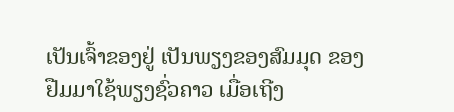ເປັນເຈົ້າຂອງຢູ່ ເປັນພຽງຂອງສົມມຸດ ຂອງຢືມມາໃຊ້ພຽງຊົ່ວຄາວ ເມື່ອເຖີງ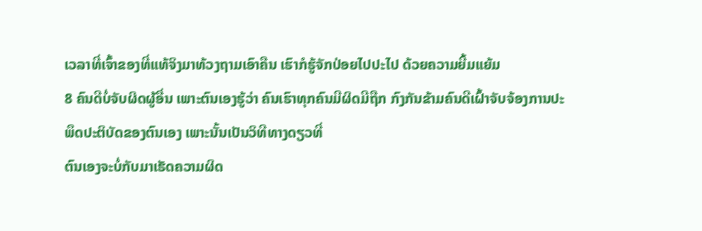ເວລາທີ່ເຈົ້າຂອງທີ່ແທ້ຈິງມາທ້ວງຖາມເອົາຄືນ ເຮົາກໍຮູ້ຈັກປ່ອຍໄປປະໄປ ດ້ວຍຄວາມຍີ້ມແຍ້ມ
8 ຄົນດີບໍ່ຈັບຜິດຜູ້ອື່ນ ເພາະຕົນເອງຮູ້ວ່າ ຄົນເຮົາທຸກຄົນມີຜິດມີຖືກ ກົງກັນຂ້າມຄົນດີເຝົ້າຈັບຈ້ອງການປະພຶດປະຕິບັດຂອງຕົນເອງ ເພາະນັ້ນເປັນວິທີທາງດຽວທີ່
ຕົນເອງຈະບໍ່ກັບມາເຮັດຄວາມຜິດ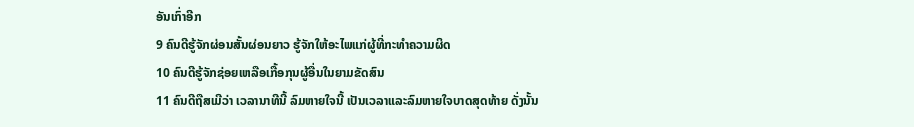ອັນເກົ່າອີກ
9 ຄົນດີຮູ້ຈັກຜ່ອນສັ້ນຜ່ອນຍາວ ຮູ້ຈັກໃຫ້ອະໄພແກ່ຜູ້ທີ່ກະທໍາຄວາມຜິດ
10 ຄົນດີຮູ້ຈັກຊ່ອຍເຫລືອເກື້ອກຸນຜູ້ອື່ນໃນຍາມຂັດສົນ
11 ຄົນດີຖືສເມີວ່າ ເວລານາທີນີ້ ລົມຫາຍໃຈນີ້ ເປັນເວລາແລະລົມຫາຍໃຈບາດສຸດທ້າຍ ດັ່ງນັ້ນ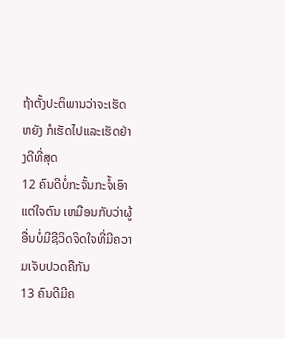ຖ້າຕັ້ງປະຕິພານວ່າຈະເຮັດຫຍັງ ກໍເຮັດໄປແລະເຮັດຢ່າງດີທີ່ສຸດ
12 ຄົນດີບໍ່ກະຈັ້ນກະຈໍ້ເອົາແຕ່ໃຈຕົນ ເຫມືອນກັບວ່າຜູ້ອື່ນບໍ່ມີຊີວິດຈິດໃຈທີ່ມີຄວາມເຈັບປວດຄືກັນ
13 ຄົນດີມີຄ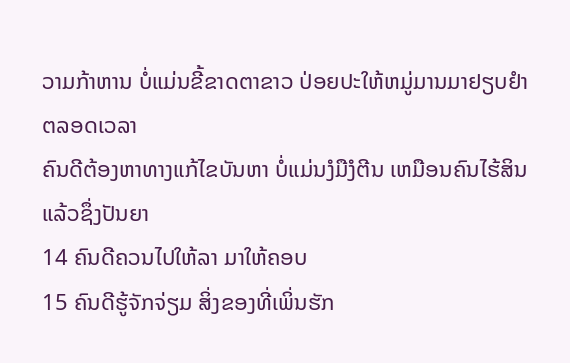ວາມກ້າຫານ ບໍ່ແມ່ນຂີ້ຂາດຕາຂາວ ປ່ອຍປະໃຫ້ຫມູ່ມານມາຢຽບຢໍາຕລອດເວລາ
ຄົນດີຕ້ອງຫາທາງແກ້ໄຂບັນຫາ ບໍ່ແມ່ນງໍມືງໍຕີນ ເຫມືອນຄົນໄຮ້ສິນແລ້ວຊຶ່ງປັນຍາ
14 ຄົນດີຄວນໄປໃຫ້ລາ ມາໃຫ້ຄອບ
15 ຄົນດີຮູ້ຈັກຈ່ຽມ ສິ່ງຂອງທີ່ເພິ່ນຮັກ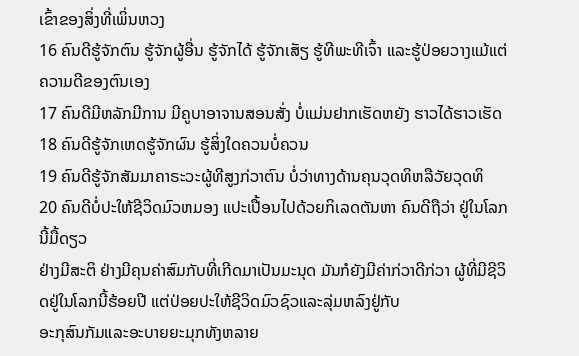ເຂົ້າຂອງສິ່ງທີ່ເພິ່ນຫວງ
16 ຄົນດີຮູ້ຈັກຕົນ ຮູ້ຈັກຜູ້ອື່ນ ຮູ້ຈັກໄດ້ ຮູ້ຈັກເສັຽ ຮູ້ທີພະທີເຈົ້າ ແລະຮູ້ປ່ອຍວາງແມ້ແຕ່ຄວາມດີຂອງຕົນເອງ
17 ຄົນດີມີຫລັກມີການ ມີຄູບາອາຈານສອນສັ່ງ ບໍ່ແມ່ນຢາກເຮັດຫຍັງ ຮາວໄດ້ຮາວເຮັດ
18 ຄົນດີຮູ້ຈັກເຫດຮູ້ຈັກຜົນ ຮູ້ສິ່ງໃດຄວນບໍ່ຄວນ
19 ຄົນດີຮູ້ຈັກສັມມາຄາຣະວະຜູ້ທີສູງກ່ວາຕົນ ບໍ່ວ່າທາງດ້ານຄຸນວຸດທິຫລືວັຍວຸດທິ
20 ຄົນດີບໍ່ປະໃຫ້ຊີວິດມົວຫມອງ ແປະເປື້ອນໄປດ້ວຍກິເລດຕັນຫາ ຄົນດີຖືວ່າ ຢູ່ໃນໂລກນີ້ມື້ດຽວ
ຢ່າງມີສະຕິ ຢ່າງມີຄຸນຄ່າສົມກັບທີ່ເກີດມາເປັນມະນຸດ ມັນກໍຍັງມີຄ່າກ່ວາດີກ່ວາ ຜູ້ທີ່ມີຊີວິດຢູ່ໃນໂລກນີ້ຮ້ອຍປີ ແຕ່ປ່ອຍປະໃຫ້ຊີວິດມົວຊົວແລະລຸ່ມຫລົງຢູ່ກັບ
ອະກຸສົນກັມແລະອະບາຍຍະມຸກທັງຫລາຍ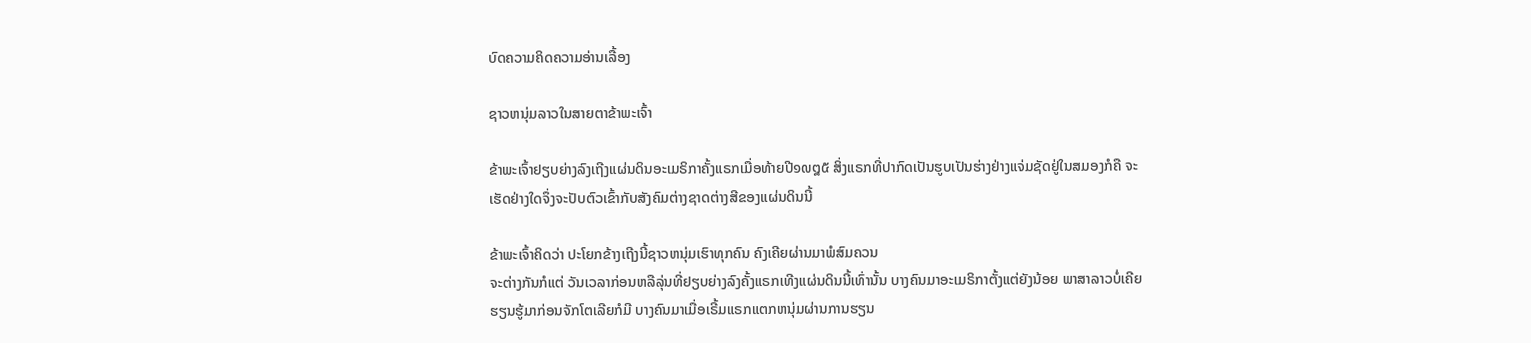ບົດຄວາມຄິດຄວາມອ່ານເລື້ອງ

ຊາວຫນຸ່ມລາວໃນສາຍຕາຂ້າພະເຈົ້າ

ຂ້າພະເຈົ້າຢຽບຍ່າງລົງເຖີງແຜ່ນດິນອະເມຣິກາຄັ້ງແຣກເມື່ອທ້າຍປີ໑໙໘໕ ສິ່ງແຣກທີ່ປາກົດເປັນຮູບເປັນຮ່າງຢ່າງແຈ່ມຊັດຢູ່ໃນສມອງກໍຄື ຈະເຮັດຢ່າງໃດຈຶ່ງຈະປັບຕົວເຂົ້າກັບສັງຄົມຕ່າງຊາດຕ່າງສີຂອງແຜ່ນດິນນີ້

ຂ້າພະເຈົ້າຄິດວ່າ ປະໂຍກຂ້າງເຖີງນີ້ຊາວຫນຸ່ມເຮົາທຸກຄົນ ຄົງເຄີຍຜ່ານມາພໍສົມຄວນ
ຈະຕ່າງກັນກໍແຕ່ ວັນເວລາກ່ອນຫລືລຸ່ນທີ່ຢຽບຍ່າງລົງຄັ້ງແຣກເທີງແຜ່ນດິນນີ້ເທົ່ານັ້ນ ບາງຄົນມາອະເມຣິກາຕັ້ງແຕ່ຍັງນ້ອຍ ພາສາລາວບໍ່ເຄີຍຮຽນຮູ້ມາກ່ອນຈັກໂຕເລີຍກໍມີ ບາງຄົນມາເມື່ອເຣີ້ມແຣກແຕກຫນຸ່ມຜ່ານການຮຽນ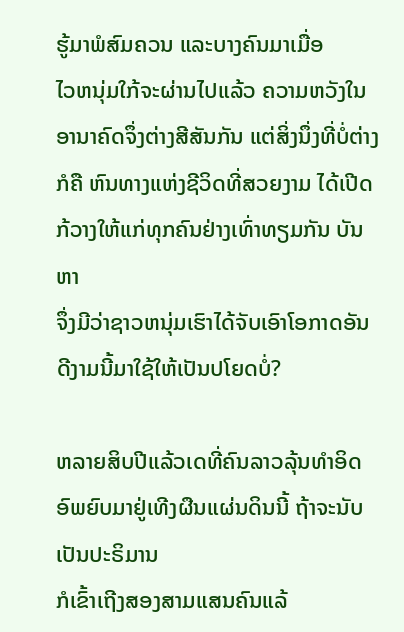ຮູ້ມາພໍສົມຄວນ ແລະບາງຄົນມາເມື່ອ
ໄວຫນຸ່ມໃກ້ຈະຜ່ານໄປແລ້ວ ຄວາມຫວັງໃນອານາຄົດຈຶ່ງຕ່າງສີສັນກັນ ແຕ່ສິ່ງນຶ່ງທີ່ບໍ່ຕ່າງ
ກໍຄື ຫົນທາງແຫ່ງຊີວິດທີ່ສວຍງາມ ໄດ້ເປີດກ້ວາງໃຫ້ແກ່ທຸກຄົນຢ່າງເທົ່າທຽມກັນ ບັນຫາ
ຈຶ່ງມີວ່າຊາວຫນຸ່ມເຮົາໄດ້ຈັບເອົາໂອກາດອັນດີງາມນີ້ມາໃຊ້ໃຫ້ເປັນປໂຍດບໍ່?

ຫລາຍສິບປີແລ້ວເດທີ່ຄົນລາວລຸ້ນທໍາອິດອົພຍົບມາຢູ່ເທີງຜືນແຜ່ນດິນນີ້ ຖ້າຈະນັບເປັນປະຣິມານ
ກໍເຂົ້າເຖີງສອງສາມແສນຄົນແລ້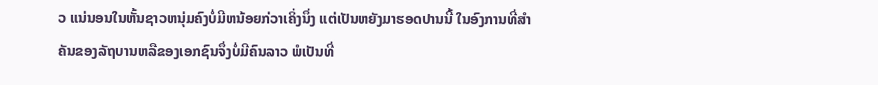ວ ແນ່ນອນໃນຫັ້ນຊາວຫນຸ່ມຄົງບໍ່ມີຫນ້ອຍກ່ວາເຄິ່ງນຶ່ງ ແຕ່ເປັນຫຍັງມາຮອດປານນີ້ ໃນອົງການທີ່ສໍາຄັນຂອງລັຖບານຫລືຂອງເອກຊົນຈຶ່ງບໍ່ມີຄົນລາວ ພໍເປັນທີ່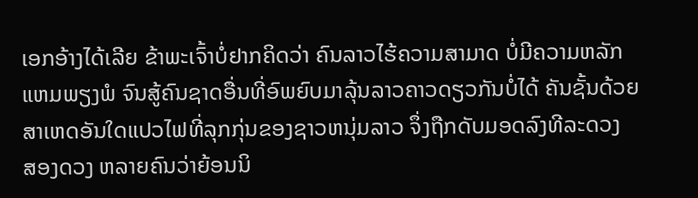ເອກອ້າງໄດ້ເລີຍ ຂ້າພະເຈົ້າບໍ່ຢາກຄິດວ່າ ຄົນລາວໄຮ້ຄວາມສາມາດ ບໍ່ມີຄວາມຫລັກແຫມພຽງພໍ ຈົນສູ້ຄົນຊາດອື່ນທີ່ອົພຍົບມາລຸ້ນລາວຄາວດຽວກັນບໍ່ໄດ້ ຄັນຊັ້ນດ້ວຍສາເຫດອັນໃດແປວໄຟທີ່ລຸກກຸ່ນຂອງຊາວຫນຸ່ມລາວ ຈຶ່ງຖືກດັບມອດລົງທີລະດວງ
ສອງດວງ ຫລາຍຄົນວ່າຍ້ອນນິ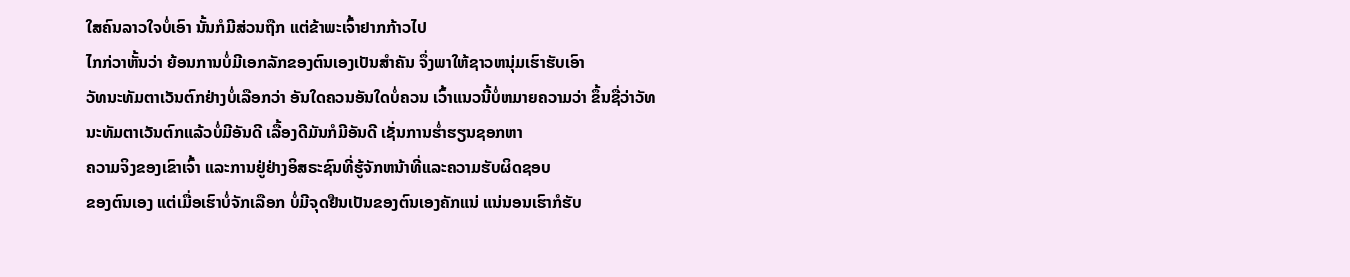ໃສຄົນລາວໃຈບໍ່ເອົາ ນັ້ນກໍມີສ່ວນຖືກ ແຕ່ຂ້າພະເຈົ້າຢາກກ້າວໄປ
ໄກກ່ວາຫັ້ນວ່າ ຍ້ອນການບໍ່ມີເອກລັກຂອງຕົນເອງເປັນສໍາຄັນ ຈຶ່ງພາໃຫ້ຊາວຫນຸ່ມເຮົາຮັບເອົາ
ວັທນະທັມຕາເວັນຕົກຢ່າງບໍ່ເລືອກວ່າ ອັນໃດຄວນອັນໃດບໍ່ຄວນ ເວົ້າແນວນີ້ບໍ່ຫມາຍຄວາມວ່າ ຂຶ້ນຊື່ວ່າວັທນະທັມຕາເວັນຕົກແລ້ວບໍ່ມີອັນດີ ເລື້ອງດີມັນກໍມີອັນດີ ເຊັ່ນການຮໍ່າຮຽນຊອກຫາ
ຄວາມຈິງຂອງເຂົາເຈົ້າ ແລະການຢູ່ຢ່າງອິສຣະຊົນທີ່ຮູ້ຈັກຫນ້າທີ່ແລະຄວາມຮັບຜິດຊອບ
ຂອງຕົນເອງ ແຕ່ເມື່ອເຮົາບໍ່ຈັກເລືອກ ບໍ່ມີຈຸດຢືນເປັນຂອງຕົນເອງຄັກແນ່ ແນ່ນອນເຮົາກໍຮັບ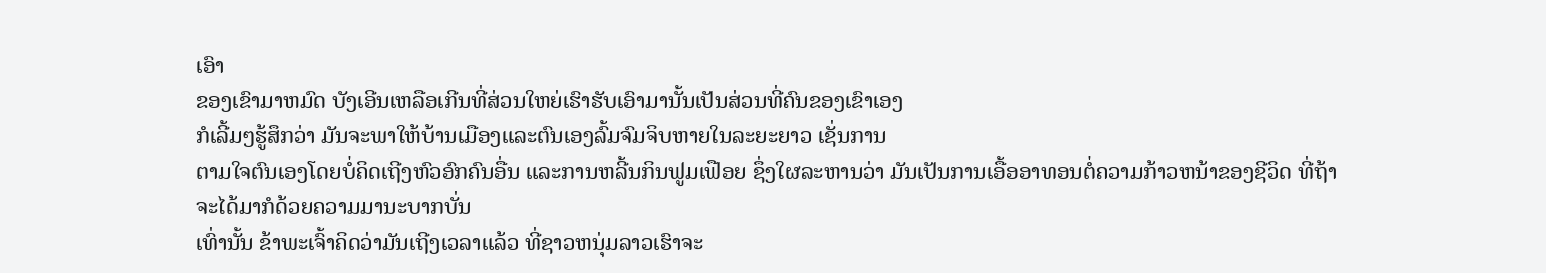ເອົາ
ຂອງເຂົາມາຫມົດ ບັງເອີນເຫລືອເກີນທີ່ສ່ວນໃຫຍ່ເຮົາຮັບເອົາມານັ້ນເປັນສ່ວນທີ່ຄົນຂອງເຂົາເອງ
ກໍເລີ້ມໆຮູ້ສຶກວ່າ ມັນຈະພາໃຫ້ບ້ານເມືອງແລະຕົນເອງລົ້ມຈົມຈິບຫາຍໃນລະຍະຍາວ ເຊັ່ນການ
ຕາມໃຈຕົນເອງໂດຍບໍ່ຄິດເຖີງຫົວອົກຄົນອື່ນ ແລະການຫລີ້ນກິນຟູມເຟືອຍ ຊຶ່ງໃຜລະຫານວ່າ ມັນເປັນການເອື້ອອາທອນຕໍ່ຄວາມກ້າວຫນ້າຂອງຊີວິດ ທີ່ຖ້າຈະໄດ້ມາກໍດ້ວຍຄວາມມານະບາກບັ່ນ
ເທົ່ານັ້ນ ຂ້າພະເຈົ້າຄິດວ່າມັນເຖີງເວລາແລ້ວ ທີ່ຊາວຫນຸ່ມລາວເຮົາຈະ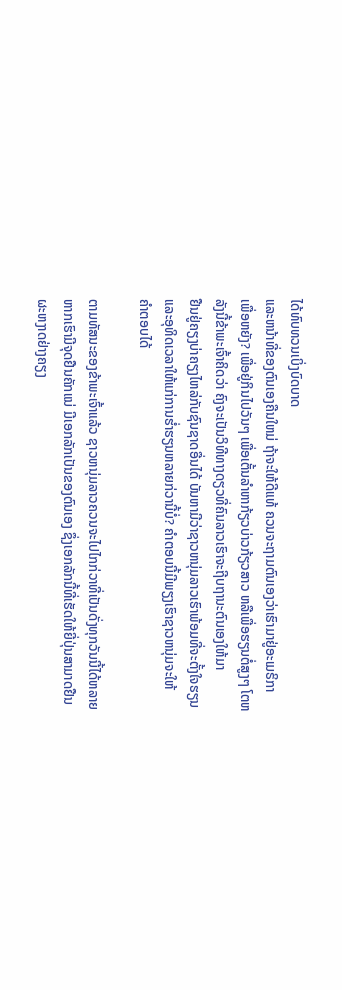ໄດ້ທົບທວນເບິ່ງບົດບາດ
ແລະຫນ້າທີ່ຂອງຕົນເອງຄືນໃຫມ່ ຖ້າຈະໃຫ້ດີແທ້ ຄວນຈະຖາມຕົນເອງວ່າເຮົາມາຢູ່ອະເມຣິກາ
ເພື່ອຫຍັງ? ເພື່ອຢູ່ກິນໄປວັນໆ ເພື່ອເຕັ້ນລໍາຫາກ້ຽວບ່າວກ້ຽວສາວ ຫລືເພື່ອຮຽນຕໍ່ສູງໆ ໂຕຫລັງນີ້ຂ້າພະເຈົ້າຄິດວ່າ ຄົງຈະເປັນວິທີທາງດຽວທີ່ຄົນລາວເຮົາຈະຖີບຖານະຕົນເອງໃຫ້ມາ
ຢືນຢູ່ຄຽງບ່າຄຽງໄຫລ່ກັບຊົນຊາດອື່ນໄດ້ ບັນຫາມີວ່າຊາວຫນຸ່ມລາວເຮົາພ້ອມທີ່ຈະຕັ້ງໃຈຮຽນ
ແລະອຸທິດເວລາໃຫ້ແກ່ການຮໍ່າຮຽນຫລາຍກ່ວານີ້ບໍ່? ຄໍາຕອບນີ້ມີພຽງເຮົາຊາວຫນຸ່ມຈະໃຫ້
ຄໍາຕອບໄດ້

ຕາມທັສນະຂອງຂ້າພະເຈົ້າແລ້ວ ຊາວຫນຸ່ມລາວຄວນຈະໄປໄກກ່ວາທີ່ເປັນດັ່ງທຸກວັນນີ້ໄດ້ຫລາຍ
ຫາກເຮົາມີຈຸດຢືນຄັກແນ່ ມີເອກລັກເປັນຂອງຕົນເອງ ຊຶ່ງເອກລັກນີ້ທີ່ເຮັດໃຫ້ຍີ່ປຸ່ນສາມາດຢືນ
ຜະຫງາດຢ່າງຄຽງ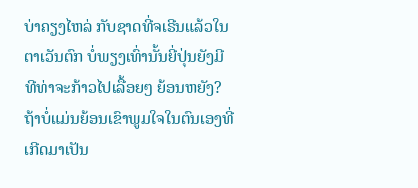ບ່າຄຽງໄຫລ່ ກັບຊາດທີ່ຈເຣີນແລ້ວໃນຕາເວັນຕົກ ບໍ່ພຽງເທົ່ານັ້ນຍີ່ປຸ່ນຍັງມີ
ທີທ່າຈະກ້າວໄປເລື້ອຍໆ ຍ້ອນຫຍັງ? ຖ້າບໍ່ແມ່ນຍ້ອນເຂົາພູມໃຈໃນຕົນເອງທີ່ເກີດມາເປັນ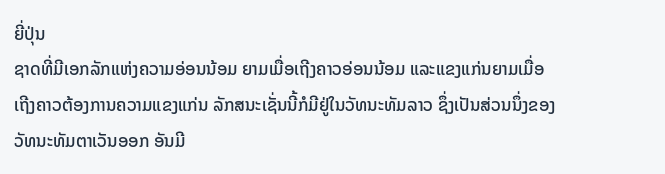ຍີ່ປຸ່ນ
ຊາດທີ່ມີເອກລັກແຫ່ງຄວາມອ່ອນນ້ອມ ຍາມເມື່ອເຖີງຄາວອ່ອນນ້ອມ ແລະແຂງແກ່ນຍາມເມື່ອ
ເຖີງຄາວຕ້ອງການຄວາມແຂງແກ່ນ ລັກສນະເຊັ່ນນີ້ກໍມີຢູ່ໃນວັທນະທັມລາວ ຊຶ່ງເປັນສ່ວນນຶ່ງຂອງ
ວັທນະທັມຕາເວັນອອກ ອັນມີ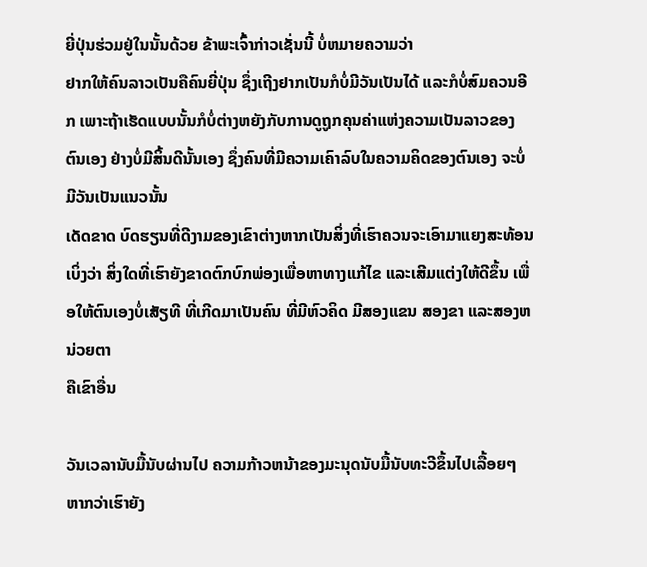ຍີ່ປຸ່ນຮ່ວມຢູ່ໃນນັ້ນດ້ວຍ ຂ້າພະເຈົ້າກ່າວເຊັ່ນນີ້ ບໍ່ຫມາຍຄວາມວ່າ
ຢາກໃຫ້ຄົນລາວເປັນຄືຄົນຍີ່ປຸ່ນ ຊຶ່ງເຖີງຢາກເປັນກໍບໍ່ມີວັນເປັນໄດ້ ແລະກໍບໍ່ສົມຄວນອີກ ເພາະຖ້າເຮັດແບບນັ້ນກໍບໍ່ຕ່າງຫຍັງກັບການດູຖູກຄຸນຄ່າແຫ່ງຄວາມເປັນລາວຂອງຕົນເອງ ຢ່າງບໍ່ມີສິ້ນດີນັ້ນເອງ ຊຶ່ງຄົນທີ່ມີຄວາມເຄົາລົບໃນຄວາມຄິດຂອງຕົນເອງ ຈະບໍ່ມີວັນເປັນແນວນັ້ນ
ເດັດຂາດ ບົດຮຽນທີ່ດີງາມຂອງເຂົາຕ່າງຫາກເປັນສິ່ງທີ່ເຮົາຄວນຈະເອົາມາແຍງສະທ້ອນເບິ່ງວ່າ ສິ່ງໃດທີ່ເຮົາຍັງຂາດຕົກບົກພ່ອງເພື່ອຫາທາງແກ້ໄຂ ແລະເສີມແຕ່ງໃຫ້ດີຂຶ້ນ ເພື່ອໃຫ້ຕົນເອງບໍ່ເສັຽທີ ທີ່ເກີດມາເປັນຄົນ ທີ່ມີຫົວຄິດ ມີສອງແຂນ ສອງຂາ ແລະສອງຫນ່ວຍຕາ
ຄືເຂົາອື່ນ

ວັນເວລານັບມື້ນັບຜ່ານໄປ ຄວາມກ້າວຫນ້າຂອງມະນຸດນັບມື້ນັບທະວີຂຶ້ນໄປເລື້ອຍໆ ຫາກວ່າເຮົາຍັງ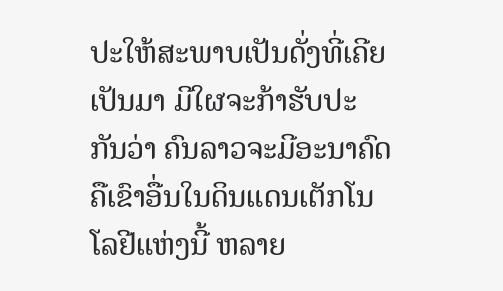ປະໃຫ້ສະພາບເປັນດັ່ງທີ່ເຄີຍເປັນມາ ມີໃຜຈະກ້າຮັບປະກັນວ່າ ຄົນລາວຈະມີອະນາຄົດຄືເຂົາອື່ນໃນດິນແດນເຕັກໂນໂລຢີແຫ່ງນີ້ ຫລາຍ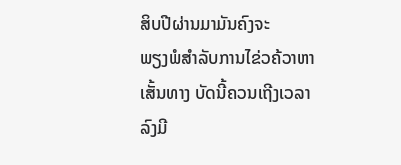ສິບປີຜ່ານມາມັນຄົງຈະ
ພຽງພໍສໍາລັບການໄຂ່ວຄ້ວາຫາເສັ້ນທາງ ບັດນີ້ຄວນເຖີງເວລາລົງມີ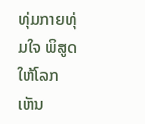ທຸ່ມກາຍທຸ່ມໃຈ ພິສູດໃຫ້ໂລກເຫັນ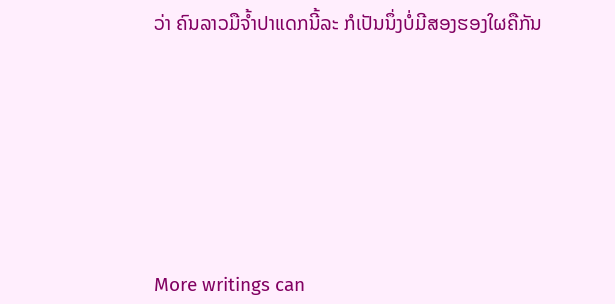ວ່າ ຄົນລາວມືຈໍ້າປາແດກນີ້ລະ ກໍເປັນນຶ່ງບໍ່ມີສອງຮອງໃຜຄືກັນ








More writings can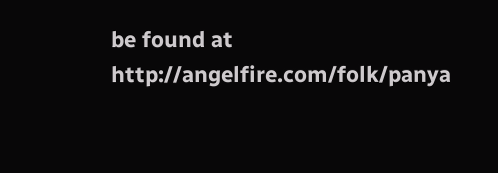be found at http://angelfire.com/folk/panya